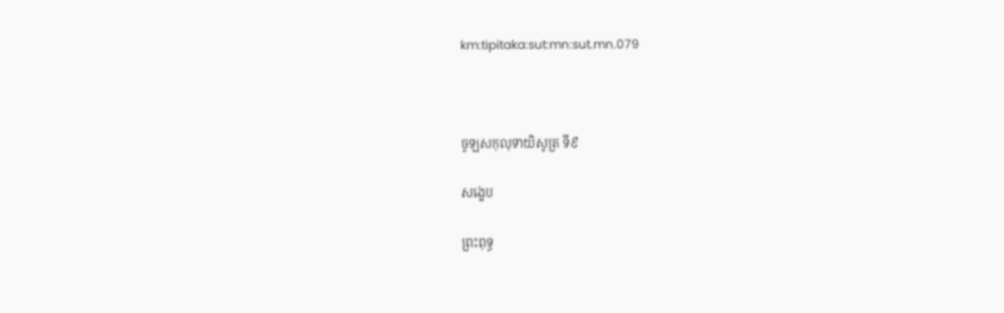km:tipitaka:sut:mn:sut.mn.079



ចូឡសកុលុទាយិសូត្រ ទី៩

សង្ខេប

ព្រះពុទ្ធ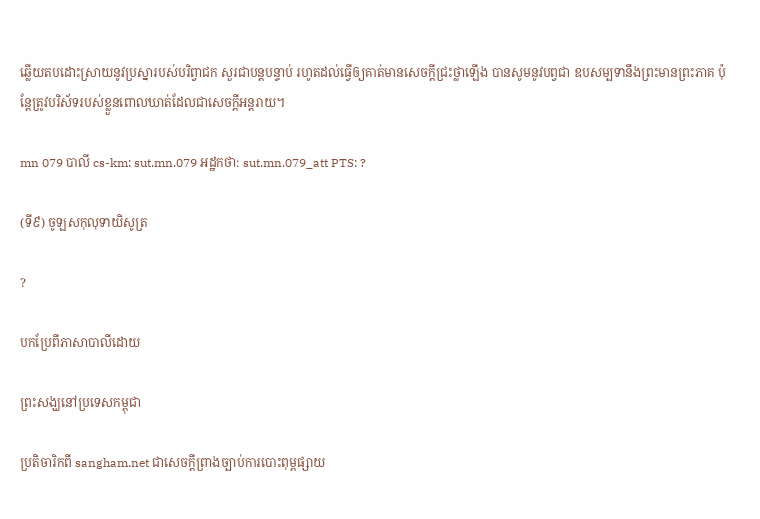ឆ្លើយតបដោះស្រាយនូវប្រស្នារបស់បរិព្វាជក សួរជាបន្តបន្ទាប់ រហូតដល់ធ្វើឲ្យគាត់មានសេចក្ដីជ្រះថ្លាឡើង បានសូមនូវបព្វជា ឧបសម្បទានឹងព្រះមានព្រះភាគ ប៉ុន្តែត្រូវបរិស័ទរបស់ខ្លួនពោលឃាត់ដែលជាសេចក្ដីអន្តរាយ។

mn 079 បាលី cs-km: sut.mn.079 អដ្ឋកថា: sut.mn.079_att PTS: ?

(ទី៩) ចូឡសកុលុទាយិសូត្រ

?

បកប្រែពីភាសាបាលីដោយ

ព្រះសង្ឃនៅប្រទេសកម្ពុជា

ប្រតិចារិកពី sangham.net ជាសេចក្តីព្រាងច្បាប់ការបោះពុម្ពផ្សាយ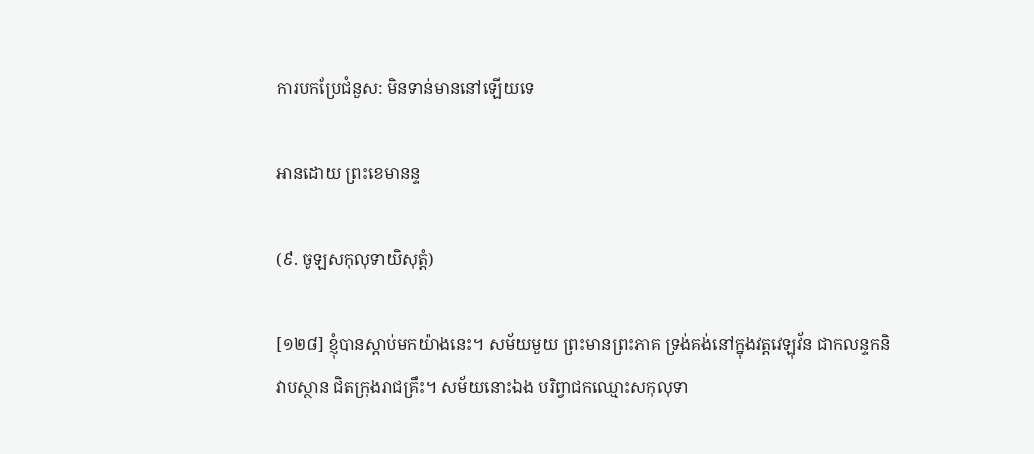ការបកប្រែជំនួស: មិនទាន់មាននៅឡើយទេ

អានដោយ ព្រះខេមានន្ទ

(៩. ចូឡសកុលុទាយិសុត្តំ)

[១២៨] ខ្ញុំបានស្តាប់មកយ៉ាងនេះ។ សម័យមួយ ព្រះមានព្រះភាគ ទ្រង់គង់នៅក្នុងវត្តវេឡុវ័ន ជាកលន្ទកនិវាបស្ថាន ជិតក្រុងរាជគ្រឹះ។ សម័យនោះឯង បរិព្វាជកឈ្មោះសកុលុទា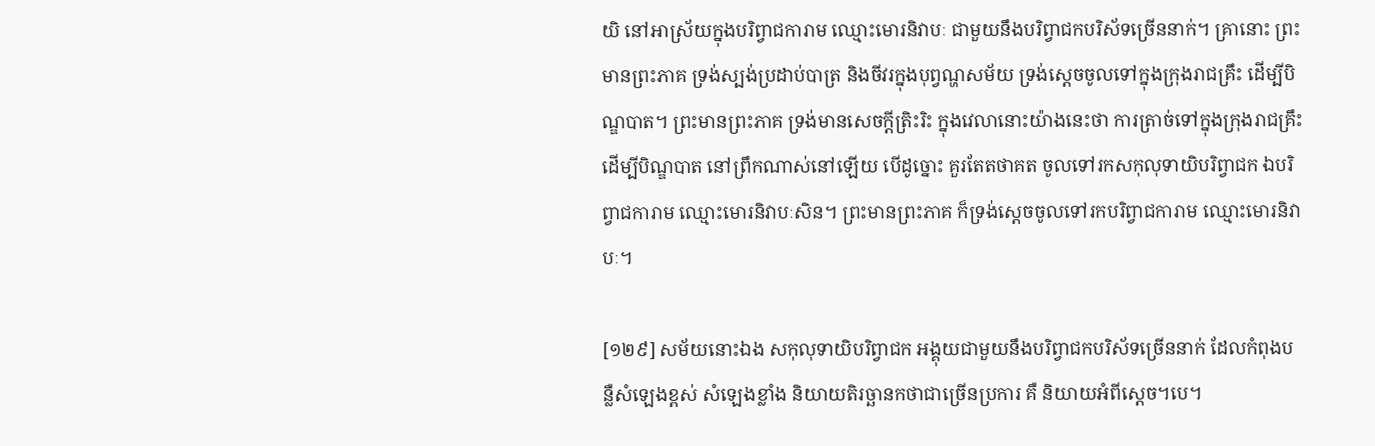យិ នៅអាស្រ័យក្នុងបរិព្វាជការាម ឈ្មោះមោរនិវាបៈ ជាមួយនឹងបរិព្វាជកបរិស័ទច្រើននាក់។ គ្រានោះ ព្រះមានព្រះភាគ ទ្រង់ស្បង់ប្រដាប់បាត្រ និងចីវរក្នុងបុព្វណ្ហសម័យ ទ្រង់ស្តេចចូលទៅក្នុងក្រុងរាជគ្រឹះ ដើម្បីបិណ្ឌបាត។ ព្រះមានព្រះភាគ ទ្រង់មានសេចក្តីត្រិះរិះ ក្នុងវេលានោះយ៉ាងនេះថា ការត្រាច់ទៅក្នុងក្រុងរាជគ្រឹះ ដើម្បីបិណ្ឌបាត នៅព្រឹកណាស់នៅឡើយ បើដូច្នោះ គួរតែតថាគត ចូលទៅរកសកុលុទាយិបរិព្វាជក ឯបរិព្វាជការាម ឈ្មោះមោរនិវាបៈសិន។ ព្រះមានព្រះភាគ ក៏ទ្រង់ស្តេចចូលទៅរកបរិព្វាជការាម ឈ្មោះមោរនិវាបៈ។

[១២៩] សម័យនោះឯង សកុលុទាយិបរិព្វាជក អង្គុយជាមួយនឹងបរិព្វាជកបរិស័ទច្រើននាក់ ដែលកំពុងបន្លឺសំឡេងខ្ពស់ សំឡេងខ្លាំង និយាយតិរច្ឆានកថាជាច្រើនប្រការ គឺ និយាយអំពីស្តេច។បេ។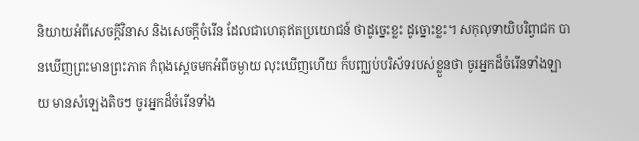និយាយអំពីសេចក្តីវិនាស និងសេចក្តីចំរើន ដែលជាហេតុឥតប្រយោជន៍ ថាដូច្នេះខ្លះ ដូច្នោះខ្លះ។ សកុលុទាយិបរិព្វាជក បានឃើញព្រះមានព្រះភាគ កំពុងស្តេចមកអំពីចម្ងាយ លុះឃើញហើយ ក៏បញ្ឈប់បរិស័ទរបស់ខ្លួនថា ចូរអ្នកដ៏ចំរើនទាំងឡាយ មានសំឡេងតិចៗ ចូរអ្នកដ៏ចំរើនទាំង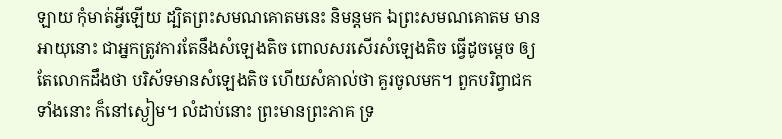ឡាយ កុំមាត់អ្វីឡើយ ដ្បិតព្រះសមណគោតមនេះ និមន្តមក ឯព្រះសមណគោតម មានអាយុនោះ ជាអ្នកត្រូវការតែនឹងសំឡេងតិច ពោលសរសើរសំឡេងតិច ធ្វើដូចម្តេច ឲ្យតែលោកដឹងថា បរិស័ទមានសំឡេងតិច ហើយសំគាល់ថា គួរចូលមក។ ពួកបរិព្វាជកទាំងនោះ ក៏នៅស្ងៀម។ លំដាប់នោះ ព្រះមានព្រះភាគ ទ្រ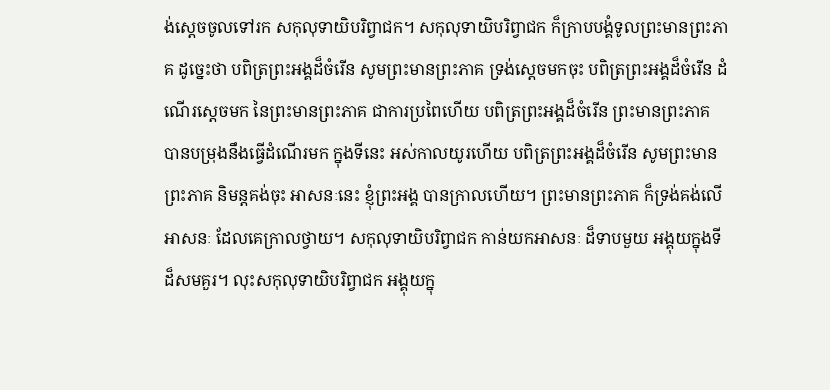ង់ស្តេចចូលទៅរក សកុលុទាយិបរិព្វាជក។ សកុលុទាយិបរិព្វាជក ក៏ក្រាបបង្គំទូលព្រះមានព្រះភាគ ដូច្នេះថា បពិត្រព្រះអង្គដ៏ចំរើន សូមព្រះមានព្រះភាគ ទ្រង់ស្តេចមកចុះ បពិត្រព្រះអង្គដ៏ចំរើន ដំណើរស្តេចមក នៃព្រះមានព្រះភាគ ជាការប្រពៃហើយ បពិត្រព្រះអង្គដ៏ចំរើន ព្រះមានព្រះភាគ បានបម្រុងនឹងធ្វើដំណើរមក ក្នុងទីនេះ អស់កាលយូរហើយ បពិត្រព្រះអង្គដ៏ចំរើន សូមព្រះមានព្រះភាគ និមន្តគង់ចុះ អាសនៈនេះ ខ្ញុំព្រះអង្គ បានក្រាលហើយ។ ព្រះមានព្រះភាគ ក៏ទ្រង់គង់លើអាសនៈ ដែលគេក្រាលថ្វាយ។ សកុលុទាយិបរិព្វាជក កាន់យកអាសនៈ ដ៏ទាបមួយ អង្គុយក្នុងទីដ៏សមគួរ។ លុះសកុលុទាយិបរិព្វាជក អង្គុយក្នុ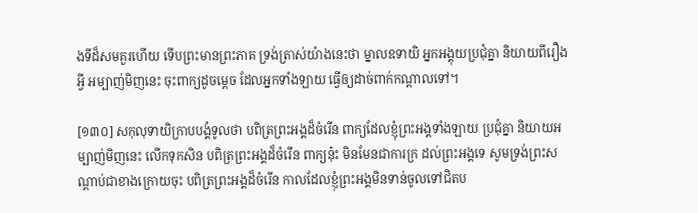ងទីដ៏សមគួរហើយ ទើបព្រះមានព្រះភាគ ទ្រង់ត្រាស់យ៉ាងនេះថា ម្នាលឧទាយិ អ្នកអង្គុយប្រជុំគ្នា និយាយពីរឿងអ្វី អម្បាញ់មិញនេះ ចុះពាក្យដូចម្តេច ដែលអ្នកទាំងឡាយ ធ្វើឲ្យដាច់ពាក់កណ្តាលទៅ។

[១៣០] សកុលុទាយិក្រាបបង្គំទូលថា បពិត្រព្រះអង្គដ៏ចំរើន ពាក្យដែលខ្ញុំព្រះអង្គទាំងឡាយ ប្រជុំគ្នា និយាយអម្បាញ់មិញនេះ លើកទុកសិន បពិត្រព្រះអង្គដ៏ចំរើន ពាក្យនុ៎ះ មិនមែនជាការក្រ ដល់ព្រះអង្គទេ សូមទ្រង់ព្រះសណ្តាប់ជាខាងក្រោយចុះ បពិត្រព្រះអង្គដ៏ចំរើន កាលដែលខ្ញុំព្រះអង្គមិនទាន់ចូលទៅជិតប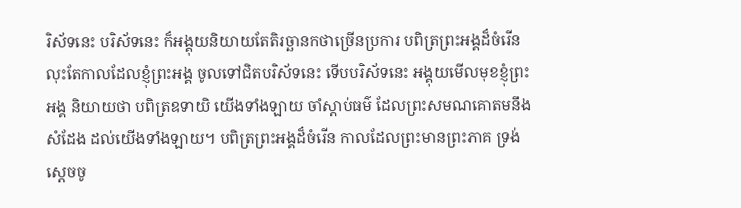រិស័ទនេះ បរិស័ទនេះ ក៏អង្គុយនិយាយតែតិរច្ឆានកថាច្រើនប្រការ បពិត្រព្រះអង្គដ៏ចំរើន លុះតែកាលដែលខ្ញុំព្រះអង្គ ចូលទៅជិតបរិស័ទនេះ ទើបបរិស័ទនេះ អង្គុយមើលមុខខ្ញុំព្រះអង្គ និយាយថា បពិត្រឧទាយិ យើងទាំងឡាយ ចាំស្តាប់ធម៌ ដែលព្រះសមណគោតមនឹងសំដែង ដល់យើងទាំងឡាយ។ បពិត្រព្រះអង្គដ៏ចំរើន កាលដែលព្រះមានព្រះភាគ ទ្រង់ស្តេចចូ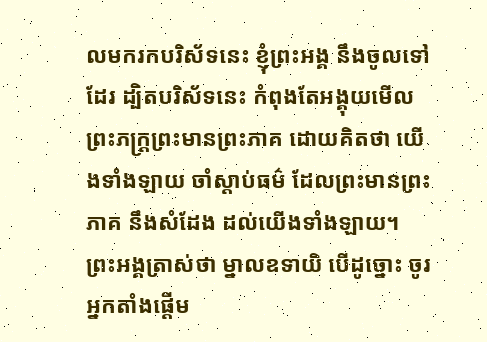លមករកបរិស័ទនេះ ខ្ញុំព្រះអង្គ នឹងចូលទៅដែរ ដ្បិតបរិស័ទនេះ កំពុងតែអង្គុយមើលព្រះភក្ត្រព្រះមានព្រះភាគ ដោយគិតថា យើងទាំងឡាយ ចាំស្តាប់ធម៌ ដែលព្រះមានព្រះភាគ នឹងសំដែង ដល់យើងទាំងឡាយ។ ព្រះអង្គត្រាស់ថា ម្នាលឧទាយិ បើដូច្នោះ ចូរអ្នកតាំងផ្តើម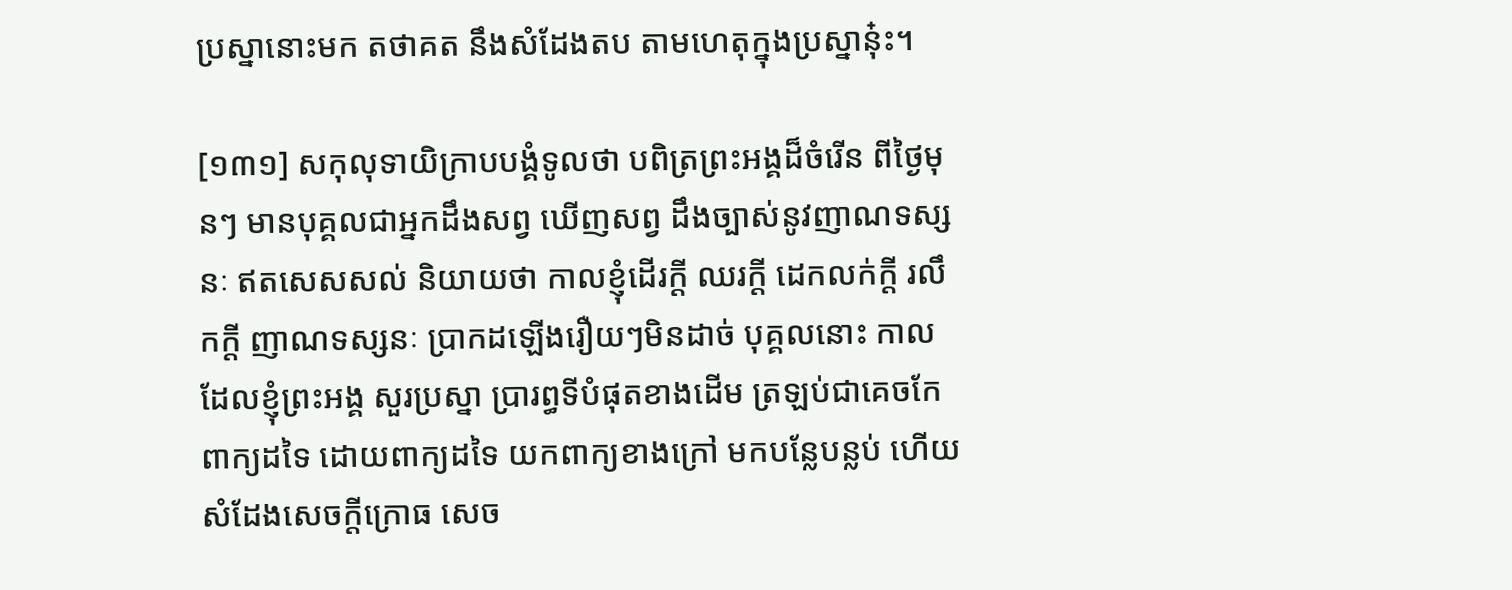ប្រស្នានោះមក តថាគត នឹងសំដែងតប តាមហេតុក្នុងប្រស្នានុ៎ះ។

[១៣១] សកុលុទាយិក្រាបបង្គំទូលថា បពិត្រព្រះអង្គដ៏ចំរើន ពីថ្ងៃមុនៗ មានបុគ្គលជាអ្នកដឹងសព្វ ឃើញសព្វ ដឹងច្បាស់នូវញាណទស្សនៈ ឥតសេសសល់ និយាយថា កាលខ្ញុំដើរក្តី ឈរក្តី ដេកលក់ក្តី រលឹកក្តី ញាណទស្សនៈ ប្រាកដឡើងរឿយៗមិនដាច់ បុគ្គលនោះ កាលដែលខ្ញុំព្រះអង្គ សួរប្រស្នា ប្រារព្ធទីបំផុតខាងដើម ត្រឡប់ជាគេចកែពាក្យដទៃ ដោយពាក្យដទៃ យកពាក្យខាងក្រៅ មកបន្លែបន្លប់ ហើយសំដែងសេចក្តីក្រោធ សេច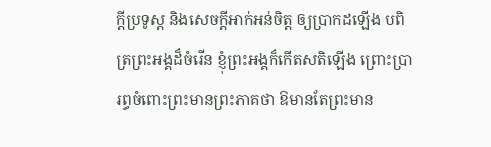ក្តីប្រទូស្ត និងសេចក្តីអាក់អន់ចិត្ត ឲ្យប្រាកដឡើង បពិត្រព្រះអង្គដ៏ចំរើន ខ្ញុំព្រះអង្គក៏កើតសតិឡើង ព្រោះប្រារព្ធចំពោះព្រះមានព្រះភាគថា ឱមានតែព្រះមាន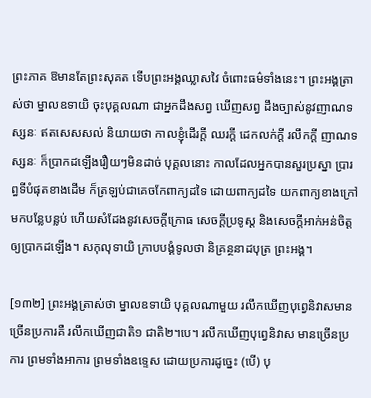ព្រះភាគ ឱមានតែព្រះសុគត ទើបព្រះអង្គឈ្លាសវៃ ចំពោះធម៌ទាំងនេះ។ ព្រះអង្គត្រាស់ថា ម្នាលឧទាយិ ចុះបុគ្គលណា ជាអ្នកដឹងសព្វ ឃើញសព្វ ដឹងច្បាស់នូវញាណទស្សនៈ ឥតសេសសល់ និយាយថា កាលខ្ញុំដើរក្តី ឈរក្តី ដេកលក់ក្តី រលឹកក្តី ញាណទស្សនៈ ក៏ប្រាកដឡើងរឿយៗមិនដាច់ បុគ្គលនោះ កាលដែលអ្នកបានសួរប្រស្នា ប្រារព្ធទីបំផុតខាងដើម ក៏ត្រឡប់ជាគេចកែពាក្យដទៃ ដោយពាក្យដទៃ យកពាក្យខាងក្រៅ មកបន្លែបន្លប់ ហើយសំដែងនូវសេចក្តីក្រោធ សេចក្តីប្រទូស្ត និងសេចក្តីអាក់អន់ចិត្ត ឲ្យប្រាកដឡើង។ សកុលុទាយិ ក្រាបបង្គំទូលថា និគ្រន្ថនាដបុត្រ ព្រះអង្គ។

[១៣២] ព្រះអង្គត្រាស់ថា ម្នាលឧទាយិ បុគ្គលណាមួយ រលឹកឃើញបុព្វេនិវាសមានច្រើនប្រការគឺ រលឹកឃើញជាតិ១ ជាតិ២។បេ។ រលឹកឃើញបុព្វេនិវាស មានច្រើនប្រការ ព្រមទាំងអាការ ព្រមទាំងឧទ្ទេស ដោយប្រការដូច្នេះ (បើ) បុ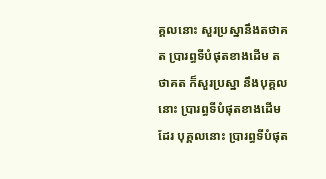គ្គលនោះ សួរប្រស្នានឹងតថាគត ប្រារព្ធទីបំផុតខាងដើម តថាគត ក៏សួរប្រស្នា នឹងបុគ្គលនោះ ប្រារព្ធទីបំផុតខាងដើមដែរ បុគ្គលនោះ ប្រារព្ធទីបំផុត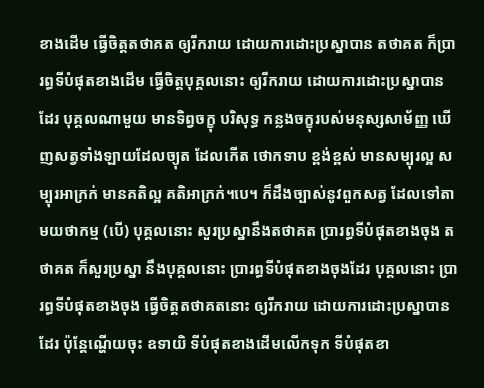ខាងដើម ធ្វើចិត្តតថាគត ឲ្យរីករាយ ដោយការដោះប្រស្នាបាន តថាគត ក៏ប្រារព្ធទីបំផុតខាងដើម ធ្វើចិត្តបុគ្គលនោះ ឲ្យរីករាយ ដោយការដោះប្រស្នាបានដែរ បុគ្គលណាមួយ មានទិព្វចក្ខុ បរិសុទ្ធ កន្លងចក្ខុរបស់មនុស្សសាម័ញ្ញ ឃើញសត្វទាំងឡាយដែលច្យុត ដែលកើត ថោកទាប ខ្ពង់ខ្ពស់ មានសម្បុរល្អ សម្បុរអាក្រក់ មានគតិល្អ គតិអាក្រក់។បេ។ ក៏ដឹងច្បាស់នូវពួកសត្វ ដែលទៅតាមយថាកម្ម (បើ) បុគ្គលនោះ សួរប្រស្នានឹងតថាគត ប្រារព្ធទីបំផុតខាងចុង តថាគត ក៏សួរប្រស្នា នឹងបុគ្គលនោះ ប្រារព្ធទីបំផុតខាងចុងដែរ បុគ្គលនោះ ប្រារព្ធទីបំផុតខាងចុង ធ្វើចិត្តតថាគតនោះ ឲ្យរីករាយ ដោយការដោះប្រស្នាបានដែរ ប៉ុន្តែណ្ហើយចុះ ឧទាយិ ទីបំផុតខាងដើមលើកទុក ទីបំផុតខា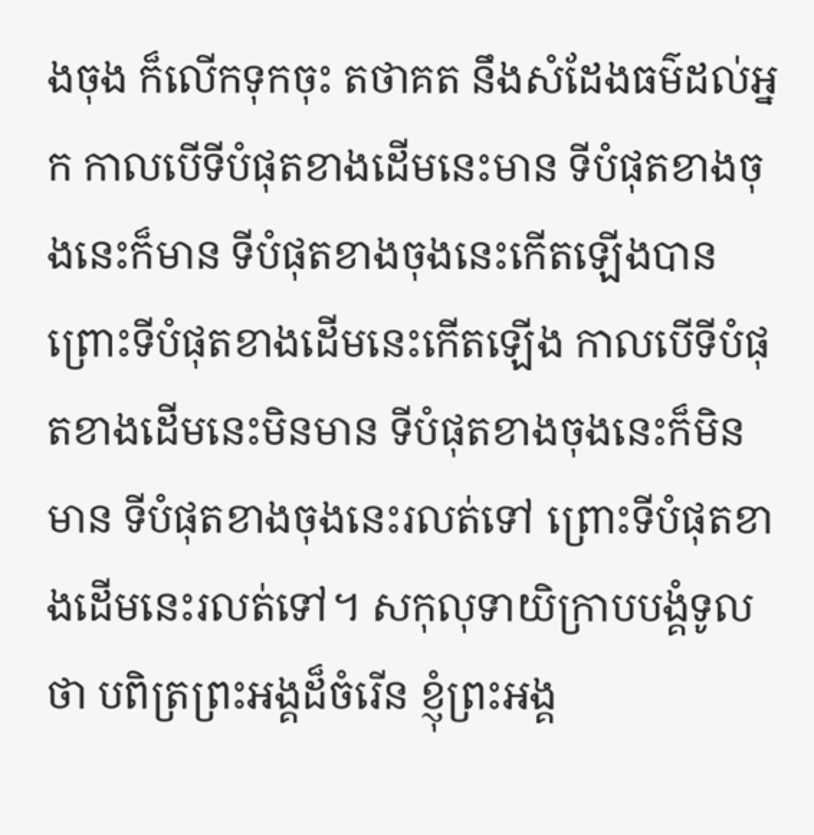ងចុង ក៏លើកទុកចុះ តថាគត នឹងសំដែងធម៌ដល់អ្នក កាលបើទីបំផុតខាងដើមនេះមាន ទីបំផុតខាងចុងនេះក៏មាន ទីបំផុតខាងចុងនេះកើតឡើងបាន ព្រោះទីបំផុតខាងដើមនេះកើតឡើង កាលបើទីបំផុតខាងដើមនេះមិនមាន ទីបំផុតខាងចុងនេះក៏មិនមាន ទីបំផុតខាងចុងនេះរលត់ទៅ ព្រោះទីបំផុតខាងដើមនេះរលត់ទៅ។ សកុលុទាយិក្រាបបង្គំទូលថា បពិត្រព្រះអង្គដ៏ចំរើន ខ្ញុំព្រះអង្គ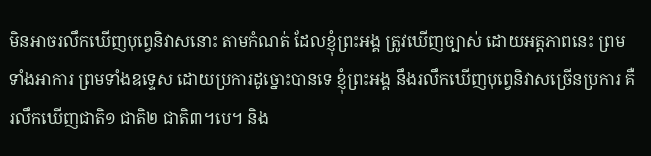មិនអាចរលឹកឃើញបុព្វេនិវាសនោះ តាមកំណត់ ដែលខ្ញុំព្រះអង្គ ត្រូវឃើញច្បាស់ ដោយអត្តភាពនេះ ព្រមទាំងអាការ ព្រមទាំងឧទ្ទេស ដោយប្រការដូច្នោះបានទេ ខ្ញុំព្រះអង្គ នឹងរលឹកឃើញបុព្វេនិវាសច្រើនប្រការ គឺ រលឹកឃើញជាតិ១ ជាតិ២ ជាតិ៣។បេ។ និង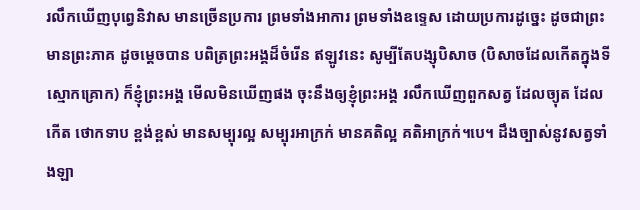រលឹកឃើញបុព្វេនិវាស មានច្រើនប្រការ ព្រមទាំងអាការ ព្រមទាំងឧទ្ទេស ដោយប្រការដូច្នេះ ដូចជាព្រះមានព្រះភាគ ដូចម្តេចបាន បពិត្រព្រះអង្គដ៏ចំរើន ឥឡូវនេះ សូម្បីតែបង្សុបិសាច (បិសាចដែលកើតក្នុងទីស្មោកគ្រោក) ក៏ខ្ញុំព្រះអង្គ មើលមិនឃើញផង ចុះនឹងឲ្យខ្ញុំព្រះអង្គ រលឹកឃើញពួកសត្វ ដែលច្យុត ដែលកើត ថោកទាប ខ្ពង់ខ្ពស់ មានសម្បុរល្អ សម្បុរអាក្រក់ មានគតិល្អ គតិអាក្រក់។បេ។ ដឹងច្បាស់នូវសត្វទាំងឡា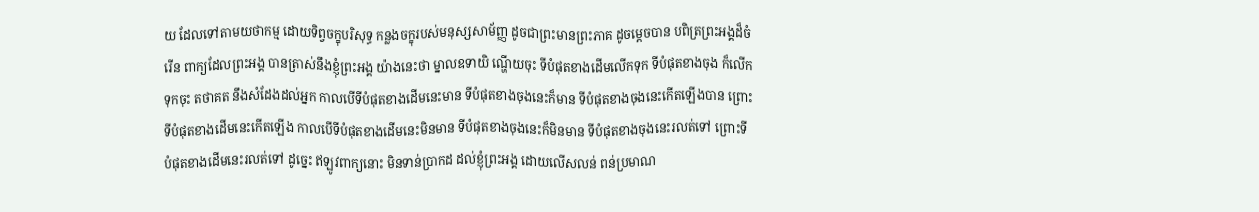យ ដែលទៅតាមយថាកម្ម ដោយទិព្វចក្ខុបរិសុទ្ធ កន្លងចក្ខុរបស់មនុស្សសាម័ញ្ញ ដូចជាព្រះមានព្រះភាគ ដូចម្តេចបាន បពិត្រព្រះអង្គដ៏ចំរើន ពាក្យដែលព្រះអង្គ បានត្រាស់នឹងខ្ញុំព្រះអង្គ យ៉ាងនេះថា ម្នាលឧទាយិ ណ្ហើយចុះ ទីបំផុតខាងដើមលើកទុក ទីបំផុតខាងចុង ក៏លើកទុកចុះ តថាគត នឹងសំដែងដល់អ្នក កាលបើទីបំផុតខាងដើមនេះមាន ទីបំផុតខាងចុងនេះក៏មាន ទីបំផុតខាងចុងនេះកើតឡើងបាន ព្រោះទីបំផុតខាងដើមនេះកើតឡើង កាលបើទីបំផុតខាងដើមនេះមិនមាន ទីបំផុតខាងចុងនេះក៏មិនមាន ទីបំផុតខាងចុងនេះរលត់ទៅ ព្រោះទីបំផុតខាងដើមនេះរលត់ទៅ ដូច្នេះ ឥឡូវពាក្យនោះ មិនទាន់ប្រាកដ ដល់ខ្ញុំព្រះអង្គ ដោយលើសលន់ ពន់ប្រមាណ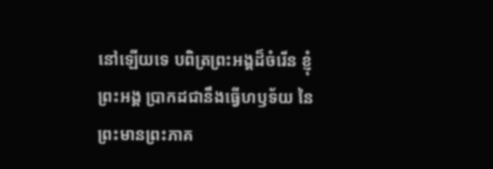នៅឡើយទេ បពិត្រព្រះអង្គដ៏ចំរើន ខ្ញុំព្រះអង្គ ប្រាកដជានឹងធ្វើហឫទ័យ នៃព្រះមានព្រះភាគ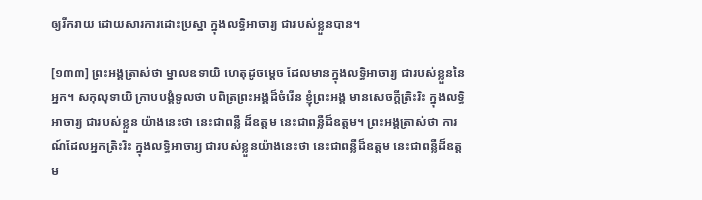ឲ្យរីករាយ ដោយសារការដោះប្រស្នា ក្នុងលទ្ធិអាចារ្យ ជារបស់ខ្លួនបាន។

[១៣៣] ព្រះអង្គត្រាស់ថា ម្នាលឧទាយិ ហេតុដូចម្តេច ដែលមានក្នុងលទ្ធិអាចារ្យ ជារបស់ខ្លួននៃអ្នក។ សកុលុទាយិ ក្រាបបង្គំទូលថា បពិត្រព្រះអង្គដ៏ចំរើន ខ្ញុំព្រះអង្គ មានសេចក្តីត្រិះរិះ ក្នុងលទ្ធិអាចារ្យ ជារបស់ខ្លួន យ៉ាងនេះថា នេះជាពន្លឺ ដ៏ឧត្តម នេះជាពន្លឺដ៏ឧត្តម។ ព្រះអង្គត្រាស់ថា ការណ៍ដែលអ្នកត្រិះរិះ ក្នុងលទ្ធិអាចារ្យ ជារបស់ខ្លួនយ៉ាងនេះថា នេះជាពន្លឺដ៏ឧត្តម នេះជាពន្លឺដ៏ឧត្តម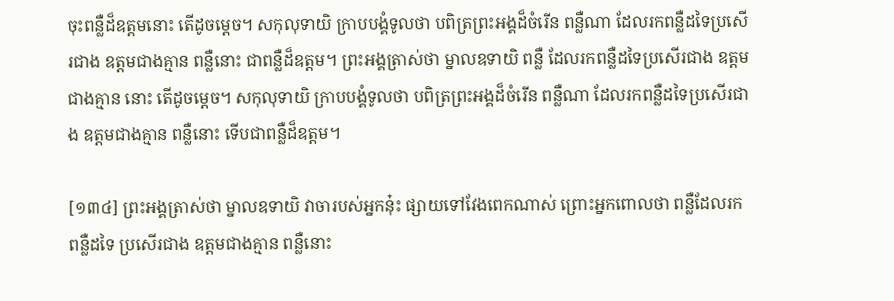ចុះពន្លឺដ៏ឧត្តមនោះ តើដូចម្តេច។ សកុលុទាយិ ក្រាបបង្គំទូលថា បពិត្រព្រះអង្គដ៏ចំរើន ពន្លឺណា ដែលរកពន្លឺដទៃប្រសើរជាង ឧត្តមជាងគ្មាន ពន្លឺនោះ ជាពន្លឺដ៏ឧត្តម។ ព្រះអង្គត្រាស់ថា ម្នាលឧទាយិ ពន្លឺ ដែលរកពន្លឺដទៃប្រសើរជាង ឧត្តមជាងគ្មាន នោះ តើដូចម្តេច។ សកុលុទាយិ ក្រាបបង្គំទូលថា បពិត្រព្រះអង្គដ៏ចំរើន ពន្លឺណា ដែលរកពន្លឺដទៃប្រសើរជាង ឧត្តមជាងគ្មាន ពន្លឺនោះ ទើបជាពន្លឺដ៏ឧត្តម។

[១៣៤] ព្រះអង្គត្រាស់ថា ម្នាលឧទាយិ វាចារបស់អ្នកនុ៎ះ ផ្សាយទៅវែងពេកណាស់ ព្រោះអ្នកពោលថា ពន្លឺដែលរកពន្លឺដទៃ ប្រសើរជាង ឧត្តមជាងគ្មាន ពន្លឺនោះ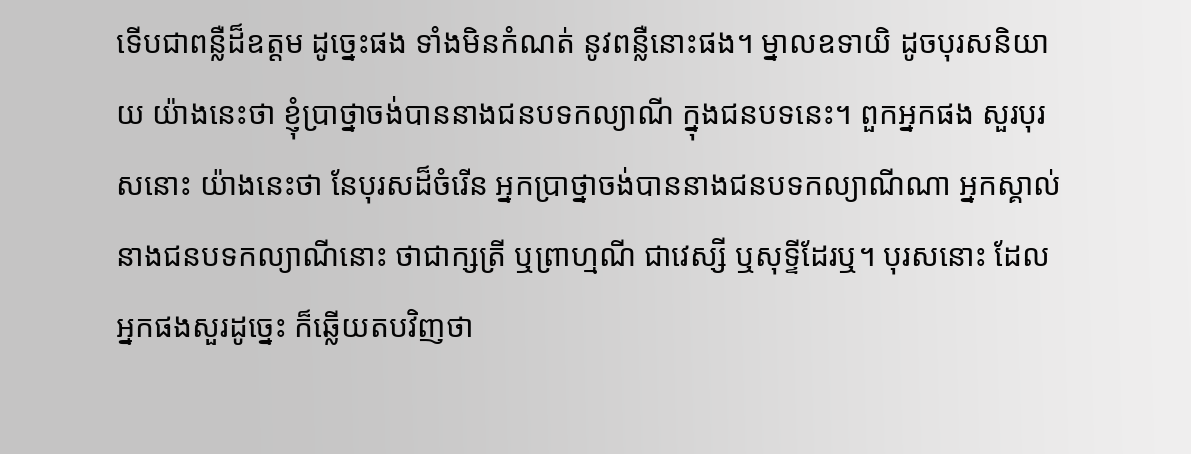ទើបជាពន្លឺដ៏ឧត្តម ដូច្នេះផង ទាំងមិនកំណត់ នូវពន្លឺនោះផង។ ម្នាលឧទាយិ ដូចបុរសនិយាយ យ៉ាងនេះថា ខ្ញុំប្រាថ្នាចង់បាននាងជនបទកល្យាណី ក្នុងជនបទនេះ។ ពួកអ្នកផង សួរបុរសនោះ យ៉ាងនេះថា នែបុរសដ៏ចំរើន អ្នកប្រាថ្នាចង់បាននាងជនបទកល្យាណីណា អ្នកស្គាល់នាងជនបទកល្យាណីនោះ ថាជាក្សត្រី ឬព្រាហ្មណី ជាវេស្សី ឬសុទ្ទីដែរឬ។ បុរសនោះ ដែលអ្នកផងសួរដូច្នេះ ក៏ឆ្លើយតបវិញថា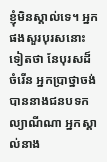ខ្ញុំមិនស្គាល់ទេ។ អ្នកផងសួរបុរសនោះទៀតថា នែបុរសដ៏ចំរើន អ្នកប្រាថ្នាចង់បាននាងជនបទកល្យាណីណា អ្នកស្គាល់នាង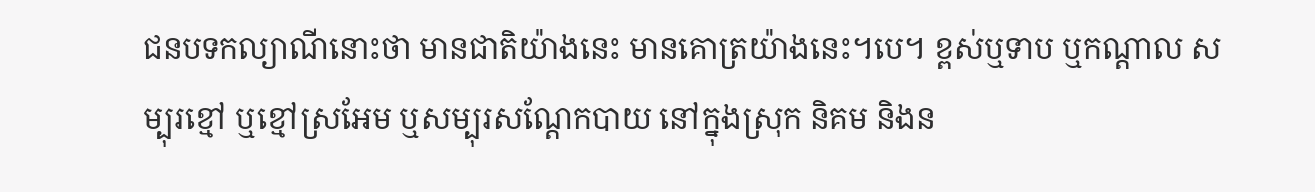ជនបទកល្យាណីនោះថា មានជាតិយ៉ាងនេះ មានគោត្រយ៉ាងនេះ។បេ។ ខ្ពស់ឬទាប ឬកណ្តាល សម្បុរខ្មៅ ឬខ្មៅស្រអែម ឬសម្បុរសណ្តែកបាយ នៅក្នុងស្រុក និគម និងន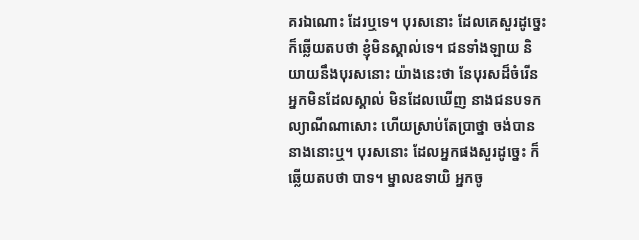គរឯណោះ ដែរឬទេ។ បុរសនោះ ដែលគេសួរដូច្នេះ ក៏ឆ្លើយតបថា ខ្ញុំមិនស្គាល់ទេ។ ជនទាំងឡាយ និយាយនឹងបុរសនោះ យ៉ាងនេះថា នែបុរសដ៏ចំរើន អ្នកមិនដែលស្គាល់ មិនដែលឃើញ នាងជនបទកល្យាណីណាសោះ ហើយស្រាប់តែប្រាថ្នា ចង់បាននាងនោះឬ។ បុរសនោះ ដែលអ្នកផងសួរដូច្នេះ ក៏ឆ្លើយតបថា បាទ។ ម្នាលឧទាយិ អ្នកចូ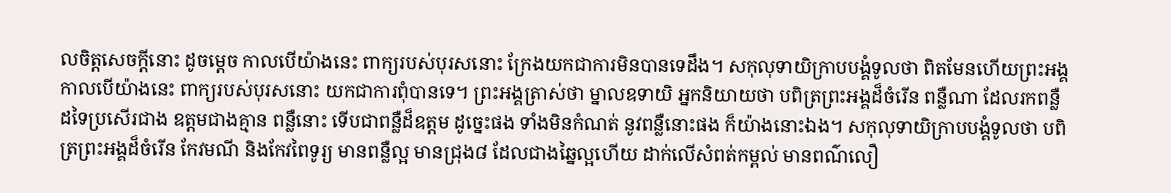លចិត្តសេចក្តីនោះ ដូចម្តេច កាលបើយ៉ាងនេះ ពាក្យរបស់បុរសនោះ ក្រែងយកជាការមិនបានទេដឹង។ សកុលុទាយិក្រាបបង្គំទូលថា ពិតមែនហើយព្រះអង្គ កាលបើយ៉ាងនេះ ពាក្យរបស់បុរសនោះ យកជាការពុំបានទេ។ ព្រះអង្គត្រាស់ថា ម្នាលឧទាយិ អ្នកនិយាយថា បពិត្រព្រះអង្គដ៏ចំរើន ពន្លឺណា ដែលរកពន្លឺដទៃប្រសើរជាង ឧត្តមជាងគ្មាន ពន្លឺនោះ ទើបជាពន្លឺដ៏ឧត្តម ដូច្នេះផង ទាំងមិនកំណត់ នូវពន្លឺនោះផង ក៏យ៉ាងនោះឯង។ សកុលុទាយិក្រាបបង្គំទូលថា បពិត្រព្រះអង្គដ៏ចំរើន កែវមណី និងកែវពៃទូរ្យ មានពន្លឺល្អ មានជ្រុង៨ ដែលជាងឆ្នៃល្អហើយ ដាក់លើសំពត់កម្ពល់ មានពណ៌លឿ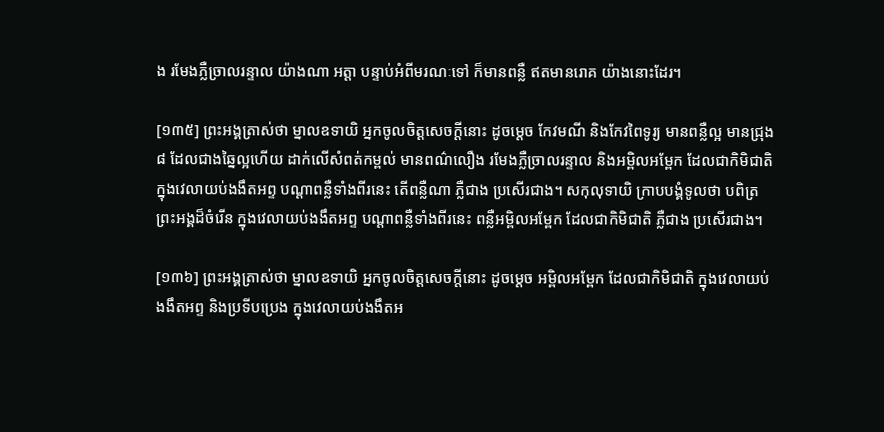ង រមែងភ្លឺច្រាលរន្ទាល យ៉ាងណា អត្តា បន្ទាប់អំពីមរណៈទៅ ក៏មានពន្លឺ ឥតមានរោគ យ៉ាងនោះដែរ។

[១៣៥] ព្រះអង្គត្រាស់ថា ម្នាលឧទាយិ អ្នកចូលចិត្តសេចក្តីនោះ ដូចម្តេច កែវមណី និងកែវពៃទូរ្យ មានពន្លឺល្អ មានជ្រុង៨ ដែលជាងឆ្នៃល្អហើយ ដាក់លើសំពត់កម្ពល់ មានពណ៌លឿង រមែងភ្លឺច្រាលរន្ទាល និងអម្ពិលអម្ពែក ដែលជាកិមិជាតិ ក្នុងវេលាយប់ងងឹតអព្ទ បណ្តាពន្លឺទាំងពីរនេះ តើពន្លឺណា ភ្លឺជាង ប្រសើរជាង។ សកុលុទាយិ ក្រាបបង្គំទូលថា បពិត្រព្រះអង្គដ៏ចំរើន ក្នុងវេលាយប់ងងឹតអព្ទ បណ្តាពន្លឺទាំងពីរនេះ ពន្លឺអម្ពិលអម្ពែក ដែលជាកិមិជាតិ ភ្លឺជាង ប្រសើរជាង។

[១៣៦] ព្រះអង្គត្រាស់ថា ម្នាលឧទាយិ អ្នកចូលចិត្តសេចក្តីនោះ ដូចម្តេច អម្ពិលអម្ពែក ដែលជាកិមិជាតិ ក្នុងវេលាយប់ងងឹតអព្ទ និងប្រទីបប្រេង ក្នុងវេលាយប់ងងឹតអ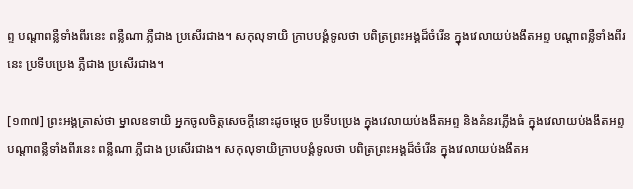ព្ទ បណ្តាពន្លឺទាំងពីរនេះ ពន្លឺណា ភ្លឺជាង ប្រសើរជាង។ សកុលុទាយិ ក្រាបបង្គំទូលថា បពិត្រព្រះអង្គដ៏ចំរើន ក្នុងវេលាយប់ងងឹតអព្ទ បណ្តាពន្លឺទាំងពីរនេះ ប្រទីបប្រេង ភ្លឺជាង ប្រសើរជាង។

[១៣៧] ព្រះអង្គត្រាស់ថា ម្នាលឧទាយិ អ្នកចូលចិត្តសេចក្តីនោះដូចម្តេច ប្រទីបប្រេង ក្នុងវេលាយប់ងងឹតអព្ទ និងគំនរភ្លើងធំ ក្នុងវេលាយប់ងងឹតអព្ទ បណ្តាពន្លឺទាំងពីរនេះ ពន្លឺណា ភ្លឺជាង ប្រសើរជាង។ សកុលុទាយិក្រាបបង្គំទូលថា បពិត្រព្រះអង្គដ៏ចំរើន ក្នុងវេលាយប់ងងឹតអ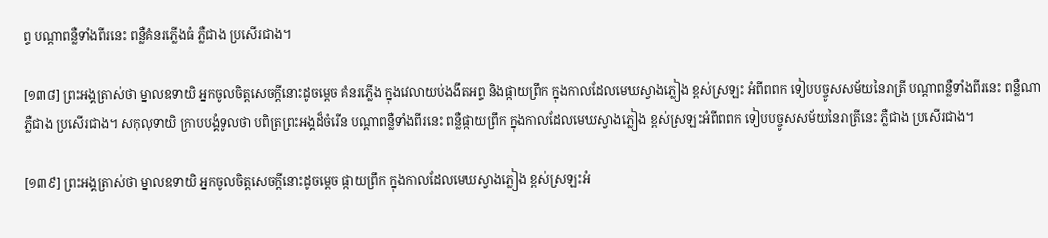ព្ទ បណ្តាពន្លឺទាំងពីរនេះ ពន្លឺគំនរភ្លើងធំ ភ្លឺជាង ប្រសើរជាង។

[១៣៨] ព្រះអង្គត្រាស់ថា ម្នាលឧទាយិ អ្នកចូលចិត្តសេចក្តីនោះដូចម្តេច គំនរភ្លើង ក្នុងវេលាយប់ងងឹតអព្ទ និងផ្កាយព្រឹក ក្នុងកាលដែលមេឃស្វាងភ្លៀង ខ្ពស់ស្រឡះ អំពីពពក ទៀបបច្ចូសសម័យនៃរាត្រី បណ្តាពន្លឺទាំងពីរនេះ ពន្លឺណា ភ្លឺជាង ប្រសើរជាង។ សកុលុទាយិ ក្រាបបង្គំទូលថា បពិត្រព្រះអង្គដ៏ចំរើន បណ្តាពន្លឺទាំងពីរនេះ ពន្លឺផ្កាយព្រឹក ក្នុងកាលដែលមេឃស្វាងភ្លៀង ខ្ពស់ស្រឡះអំពីពពក ទៀបបច្ចូសសម័យនៃរាត្រីនេះ ភ្លឺជាង ប្រសើរជាង។

[១៣៩] ព្រះអង្គត្រាស់ថា ម្នាលឧទាយិ អ្នកចូលចិត្តសេចក្តីនោះដូចម្តេច ផ្កាយព្រឹក ក្នុងកាលដែលមេឃស្វាងភ្លៀង ខ្ពស់ស្រឡះអំ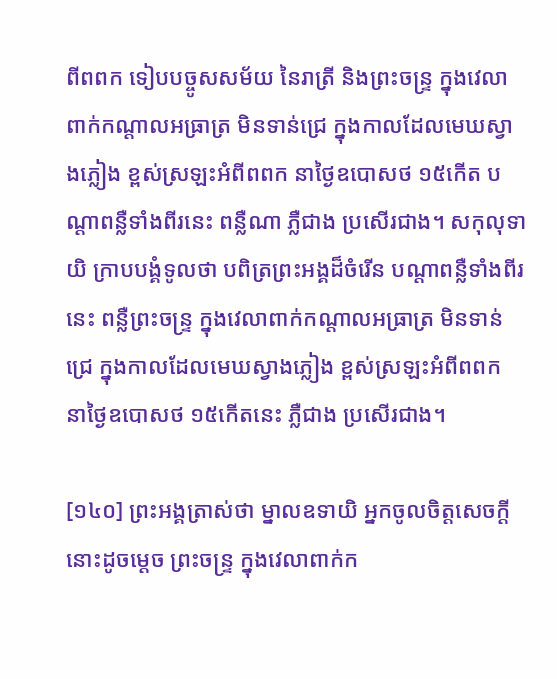ពីពពក ទៀបបច្ចូសសម័យ នៃរាត្រី និងព្រះចន្ទ្រ ក្នុងវេលាពាក់កណ្តាលអធ្រាត្រ មិនទាន់ជ្រេ ក្នុងកាលដែលមេឃស្វាងភ្លៀង ខ្ពស់ស្រឡះអំពីពពក នាថ្ងៃឧបោសថ ១៥កើត បណ្តាពន្លឺទាំងពីរនេះ ពន្លឺណា ភ្លឺជាង ប្រសើរជាង។ សកុលុទាយិ ក្រាបបង្គំទូលថា បពិត្រព្រះអង្គដ៏ចំរើន បណ្តាពន្លឺទាំងពីរនេះ ពន្លឺព្រះចន្ទ្រ ក្នុងវេលាពាក់កណ្តាលអធ្រាត្រ មិនទាន់ជ្រេ ក្នុងកាលដែលមេឃស្វាងភ្លៀង ខ្ពស់ស្រឡះអំពីពពក នាថ្ងៃឧបោសថ ១៥កើតនេះ ភ្លឺជាង ប្រសើរជាង។

[១៤០] ព្រះអង្គត្រាស់ថា ម្នាលឧទាយិ អ្នកចូលចិត្តសេចក្តីនោះដូចម្តេច ព្រះចន្ទ្រ ក្នុងវេលាពាក់ក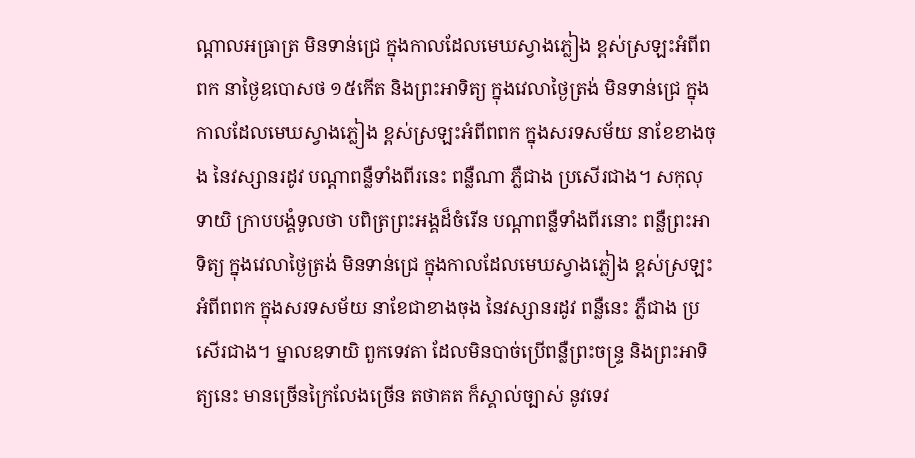ណ្តាលអធ្រាត្រ មិនទាន់ជ្រេ ក្នុងកាលដែលមេឃស្វាងភ្លៀង ខ្ពស់ស្រឡះអំពីពពក នាថ្ងៃឧបោសថ ១៥កើត និងព្រះអាទិត្យ ក្នុងវេលាថ្ងៃត្រង់ មិនទាន់ជ្រេ ក្នុងកាលដែលមេឃស្វាងភ្លៀង ខ្ពស់ស្រឡះអំពីពពក ក្នុងសរទសម័យ នាខែខាងចុង នៃវស្សានរដូវ បណ្តាពន្លឺទាំងពីរនេះ ពន្លឺណា ភ្លឺជាង ប្រសើរជាង។ សកុលុទាយិ ក្រាបបង្គំទូលថា បពិត្រព្រះអង្គដ៏ចំរើន បណ្តាពន្លឺទាំងពីរនោះ ពន្លឺព្រះអាទិត្យ ក្នុងវេលាថ្ងៃត្រង់ មិនទាន់ជ្រេ ក្នុងកាលដែលមេឃស្វាងភ្លៀង ខ្ពស់ស្រឡះអំពីពពក ក្នុងសរទសម័យ នាខែជាខាងចុង នៃវស្សានរដូវ ពន្លឺនេះ ភ្លឺជាង ប្រសើរជាង។ ម្នាលឧទាយិ ពួកទេវតា ដែលមិនបាច់ប្រើពន្លឺព្រះចន្ទ្រ និងព្រះអាទិត្យនេះ មានច្រើនក្រៃលែងច្រើន តថាគត ក៏ស្គាល់ច្បាស់ នូវទេវ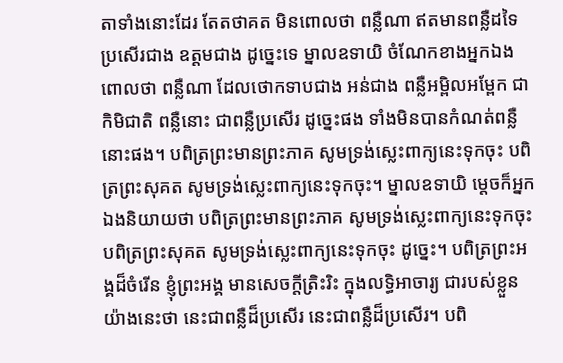តាទាំងនោះដែរ តែតថាគត មិនពោលថា ពន្លឺណា ឥតមានពន្លឺដទៃ ប្រសើរជាង ឧត្តមជាង ដូច្នេះទេ ម្នាលឧទាយិ ចំណែកខាងអ្នកឯង ពោលថា ពន្លឺណា ដែលថោកទាបជាង អន់ជាង ពន្លឺអម្ពិលអម្ពែក ជាកិមិជាតិ ពន្លឺនោះ ជាពន្លឺប្រសើរ ដូច្នេះផង ទាំងមិនបានកំណត់ពន្លឺនោះផង។ បពិត្រព្រះមានព្រះភាគ សូមទ្រង់ស្លេះពាក្យនេះទុកចុះ បពិត្រព្រះសុគត សូមទ្រង់ស្លេះពាក្យនេះទុកចុះ។ ម្នាលឧទាយិ ម្តេចក៏អ្នកឯងនិយាយថា បពិត្រព្រះមានព្រះភាគ សូមទ្រង់ស្លេះពាក្យនេះទុកចុះ បពិត្រព្រះសុគត សូមទ្រង់ស្លេះពាក្យនេះទុកចុះ ដូច្នេះ។ បពិត្រព្រះអង្គដ៏ចំរើន ខ្ញុំព្រះអង្គ មានសេចក្តីត្រិះរិះ ក្នុងលទ្ធិអាចារ្យ ជារបស់ខ្លួន យ៉ាងនេះថា នេះជាពន្លឺដ៏ប្រសើរ នេះជាពន្លឺដ៏ប្រសើរ។ បពិ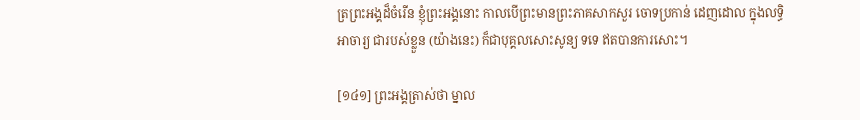ត្រព្រះអង្គដ៏ចំរើន ខ្ញុំព្រះអង្គនោះ កាលបើព្រះមានព្រះភាគសាកសួរ ចោទប្រកាន់ ដេញដោល ក្នុងលទ្ធិអាចារ្យ ជារបស់ខ្លួន (យ៉ាងនេះ) ក៏ជាបុគ្គលសោះសូន្យ ទទេ ឥតបានការសោះ។

[១៤១] ព្រះអង្គត្រាស់ថា ម្នាល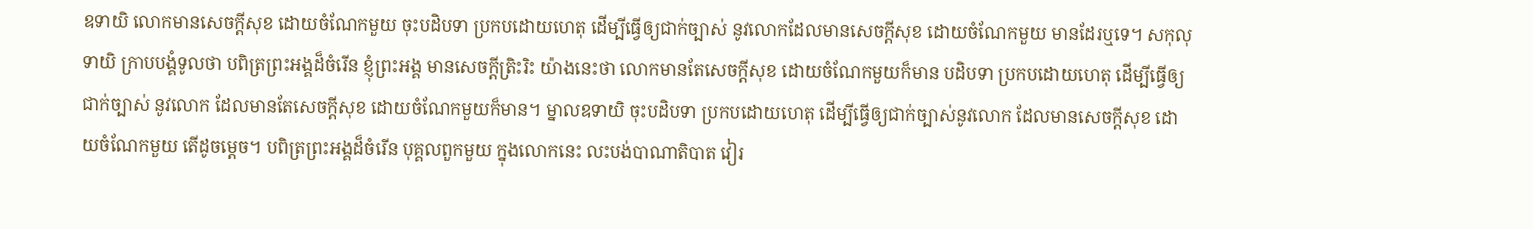ឧទាយិ លោកមានសេចក្តីសុខ ដោយចំណែកមួយ ចុះបដិបទា ប្រកបដោយហេតុ ដើម្បីធ្វើឲ្យជាក់ច្បាស់ នូវលោកដែលមានសេចក្តីសុខ ដោយចំណែកមួយ មានដែរឬទេ។ សកុលុទាយិ ក្រាបបង្គំទូលថា បពិត្រព្រះអង្គដ៏ចំរើន ខ្ញុំព្រះអង្គ មានសេចក្តីត្រិះរិះ យ៉ាងនេះថា លោកមានតែសេចក្តីសុខ ដោយចំណែកមួយក៏មាន បដិបទា ប្រកបដោយហេតុ ដើម្បីធ្វើឲ្យជាក់ច្បាស់ នូវលោក ដែលមានតែសេចក្តីសុខ ដោយចំណែកមួយក៏មាន។ ម្នាលឧទាយិ ចុះបដិបទា ប្រកបដោយហេតុ ដើម្បីធ្វើឲ្យជាក់ច្បាស់នូវលោក ដែលមានសេចក្តីសុខ ដោយចំណែកមួយ តើដូចម្តេច។ បពិត្រព្រះអង្គដ៏ចំរើន បុគ្គលពួកមួយ ក្នុងលោកនេះ លះបង់បាណាតិបាត វៀរ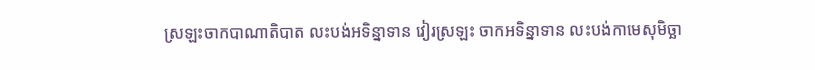ស្រឡះចាកបាណាតិបាត លះបង់អទិន្នាទាន វៀរស្រឡះ ចាកអទិន្នាទាន លះបង់កាមេសុមិច្ឆា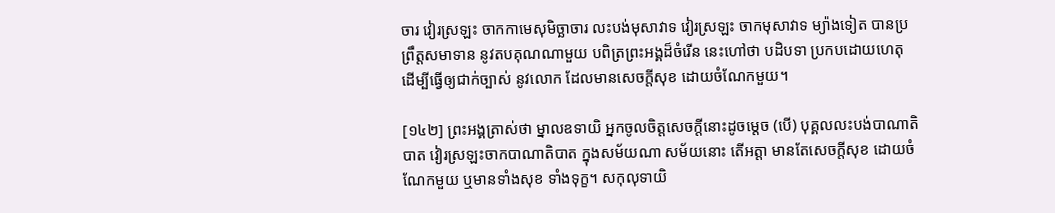ចារ វៀរស្រឡះ ចាកកាមេសុមិច្ឆាចារ លះបង់មុសាវាទ វៀរស្រឡះ ចាកមុសាវាទ ម្យ៉ាងទៀត បានប្រព្រឹត្តសមាទាន នូវតបគុណណាមួយ បពិត្រព្រះអង្គដ៏ចំរើន នេះហៅថា បដិបទា ប្រកបដោយហេតុ ដើម្បីធ្វើឲ្យជាក់ច្បាស់ នូវលោក ដែលមានសេចក្តីសុខ ដោយចំណែកមួយ។

[១៤២] ព្រះអង្គត្រាស់ថា ម្នាលឧទាយិ អ្នកចូលចិត្តសេចក្តីនោះដូចម្តេច (បើ) បុគ្គលលះបង់បាណាតិបាត វៀរស្រឡះចាកបាណាតិបាត ក្នុងសម័យណា សម័យនោះ តើអត្តា មានតែសេចក្តីសុខ ដោយចំណែកមួយ ឬមានទាំងសុខ ទាំងទុក្ខ។ សកុលុទាយិ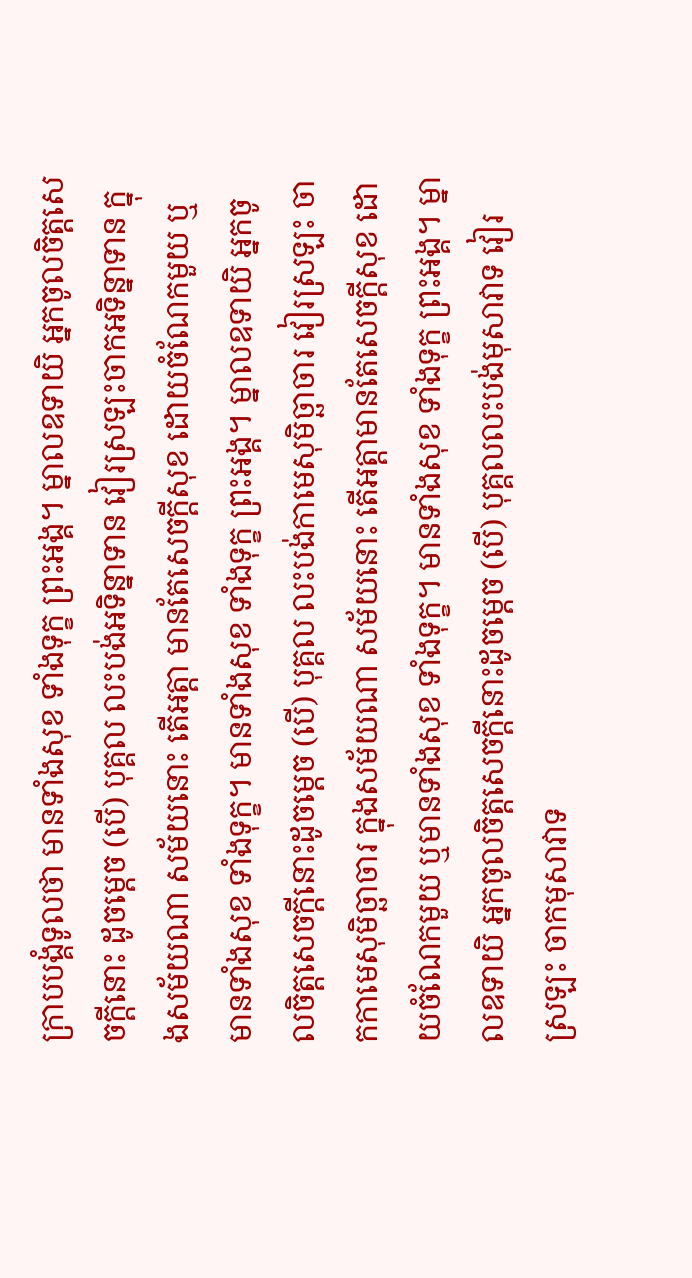ក្រាបបង្គំទូលថា មានទាំងសុខ ទាំងទុក្ខ ព្រះអង្គ។ ម្នាលឧទាយិ អ្នកចូលចិត្តសេចក្តីនោះ ដូចម្តេច (បើ) បុគ្គល លះបង់អទិន្នាទាន វៀរស្រឡះចាកអទិន្នាទាន ក្នុងសម័យណា សម័យនោះ តើអត្តា មានតែសេចក្តីសុខ ដោយចំណែកមួយ ឬមានទាំងសុខ ទាំងទុក្ខ។ មានទាំងសុខ ទាំងទុក្ខ ព្រះអង្គ។ ម្នាលឧទាយិ អ្នកចូលចិត្តសេចក្តីនោះដូចម្តេច (បើ) បុគ្គល លះបង់កាមេសុមិច្ឆាចារ វៀរស្រឡះ ចាកកាមេសុមិច្ឆាចារ ក្នុងសម័យណា សម័យនោះ តើអត្តាមានតែសេចក្តីសុខ ដោយចំណែកមួយ ឬមានទាំងសុខ ទាំងទុក្ខ។ មានទាំងសុខ ទាំងទុក្ខ ព្រះអង្គ។ ម្នាលឧទាយិ អ្នកចូលចិត្តសេចក្តីនោះដូចម្តេច (បើ) បុគ្គលលះបង់មុសាវាទ វៀរស្រឡះ ចាកមុសាវាទ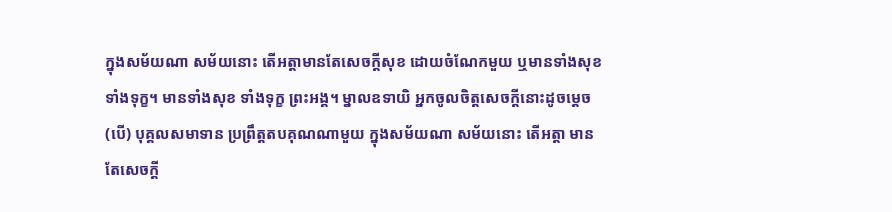ក្នុងសម័យណា សម័យនោះ តើអត្តាមានតែសេចក្តីសុខ ដោយចំណែកមួយ ឬមានទាំងសុខ ទាំងទុក្ខ។ មានទាំងសុខ ទាំងទុក្ខ ព្រះអង្គ។ ម្នាលឧទាយិ អ្នកចូលចិត្តសេចក្តីនោះដូចម្តេច (បើ) បុគ្គលសមាទាន ប្រព្រឹត្តតបគុណណាមួយ ក្នុងសម័យណា សម័យនោះ តើអត្តា មានតែសេចក្តី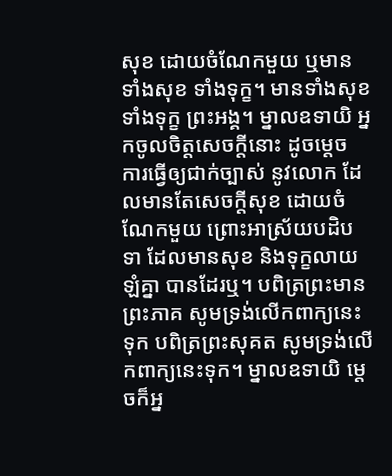សុខ ដោយចំណែកមួយ ឬមានទាំងសុខ ទាំងទុក្ខ។ មានទាំងសុខ ទាំងទុក្ខ ព្រះអង្គ។ ម្នាលឧទាយិ អ្នកចូលចិត្តសេចក្តីនោះ ដូចម្តេច ការធ្វើឲ្យជាក់ច្បាស់ នូវលោក ដែលមានតែសេចក្តីសុខ ដោយចំណែកមួយ ព្រោះអាស្រ័យបដិបទា ដែលមានសុខ និងទុក្ខលាយឡំគ្នា បានដែរឬ។ បពិត្រព្រះមានព្រះភាគ សូមទ្រង់លើកពាក្យនេះទុក បពិត្រព្រះសុគត សូមទ្រង់លើកពាក្យនេះទុក។ ម្នាលឧទាយិ ម្តេចក៏អ្ន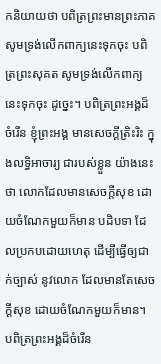កនិយាយថា បពិត្រព្រះមានព្រះភាគ សូមទ្រង់លើកពាក្យនេះទុកចុះ បពិត្រព្រះសុគត សូមទ្រង់លើកពាក្យនេះទុកចុះ ដូច្នេះ។ បពិត្រព្រះអង្គដ៏ចំរើន ខ្ញុំព្រះអង្គ មានសេចក្តីត្រិះរិះ ក្នុងលទ្ធិអាចារ្យ ជារបស់ខ្លួន យ៉ាងនេះថា លោកដែលមានសេចក្តីសុខ ដោយចំណែកមួយក៏មាន បដិបទា ដែលប្រកបដោយហេតុ ដើម្បីធ្វើឲ្យជាក់ច្បាស់ នូវលោក ដែលមានតែសេចក្តីសុខ ដោយចំណែកមួយក៏មាន។ បពិត្រព្រះអង្គដ៏ចំរើន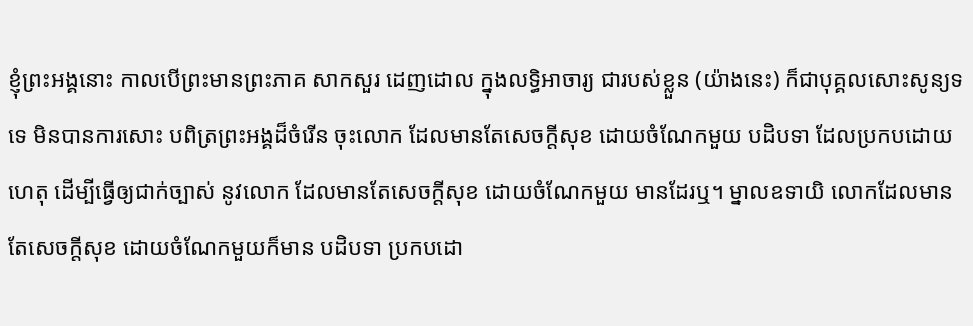ខ្ញុំព្រះអង្គនោះ កាលបើព្រះមានព្រះភាគ សាកសួរ ដេញដោល ក្នុងលទ្ធិអាចារ្យ ជារបស់ខ្លួន (យ៉ាងនេះ) ក៏ជាបុគ្គលសោះសូន្យទទេ មិនបានការសោះ បពិត្រព្រះអង្គដ៏ចំរើន ចុះលោក ដែលមានតែសេចក្តីសុខ ដោយចំណែកមួយ បដិបទា ដែលប្រកបដោយហេតុ ដើម្បីធ្វើឲ្យជាក់ច្បាស់ នូវលោក ដែលមានតែសេចក្តីសុខ ដោយចំណែកមួយ មានដែរឬ។ ម្នាលឧទាយិ លោកដែលមានតែសេចក្តីសុខ ដោយចំណែកមួយក៏មាន បដិបទា ប្រកបដោ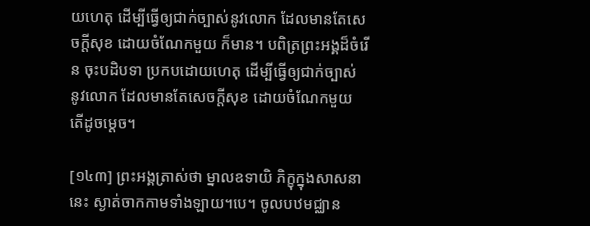យហេតុ ដើម្បីធ្វើឲ្យជាក់ច្បាស់នូវលោក ដែលមានតែសេចក្តីសុខ ដោយចំណែកមួយ ក៏មាន។ បពិត្រព្រះអង្គដ៏ចំរើន ចុះបដិបទា ប្រកបដោយហេតុ ដើម្បីធ្វើឲ្យជាក់ច្បាស់ នូវលោក ដែលមានតែសេចក្តីសុខ ដោយចំណែកមួយ តើដូចម្តេច។

[១៤៣] ព្រះអង្គត្រាស់ថា ម្នាលឧទាយិ ភិក្ខុក្នុងសាសនានេះ ស្ងាត់ចាកកាមទាំងឡាយ។បេ។ ចូលបឋមជ្ឈាន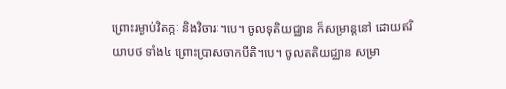ព្រោះរម្ងាប់វិតក្កៈ និងវិចារៈ។បេ។ ចូលទុតិយជ្ឈាន ក៏សម្រាន្តនៅ ដោយឥរិយាបថ ទាំង៤ ព្រោះប្រាសចាកបីតិ។បេ។ ចូលតតិយជ្ឈាន សម្រា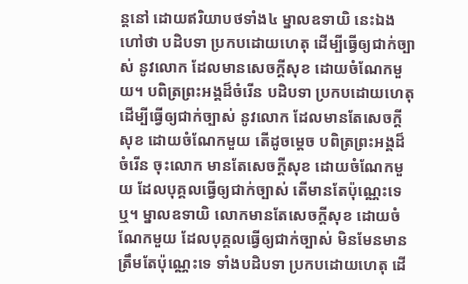ន្តនៅ ដោយឥរិយាបថទាំង៤ ម្នាលឧទាយិ នេះឯង ហៅថា បដិបទា ប្រកបដោយហេតុ ដើម្បីធ្វើឲ្យជាក់ច្បាស់ នូវលោក ដែលមានសេចក្តីសុខ ដោយចំណែកមួយ។ បពិត្រព្រះអង្គដ៏ចំរើន បដិបទា ប្រកបដោយហេតុ ដើម្បីធ្វើឲ្យជាក់ច្បាស់ នូវលោក ដែលមានតែសេចក្តីសុខ ដោយចំណែកមួយ តើដូចម្តេច បពិត្រព្រះអង្គដ៏ចំរើន ចុះលោក មានតែសេចក្តីសុខ ដោយចំណែកមួយ ដែលបុគ្គលធ្វើឲ្យជាក់ច្បាស់ តើមានតែប៉ុណ្ណេះទេឬ។ ម្នាលឧទាយិ លោកមានតែសេចក្តីសុខ ដោយចំណែកមួយ ដែលបុគ្គលធ្វើឲ្យជាក់ច្បាស់ មិនមែនមានត្រឹមតែប៉ុណ្ណេះទេ ទាំងបដិបទា ប្រកបដោយហេតុ ដើ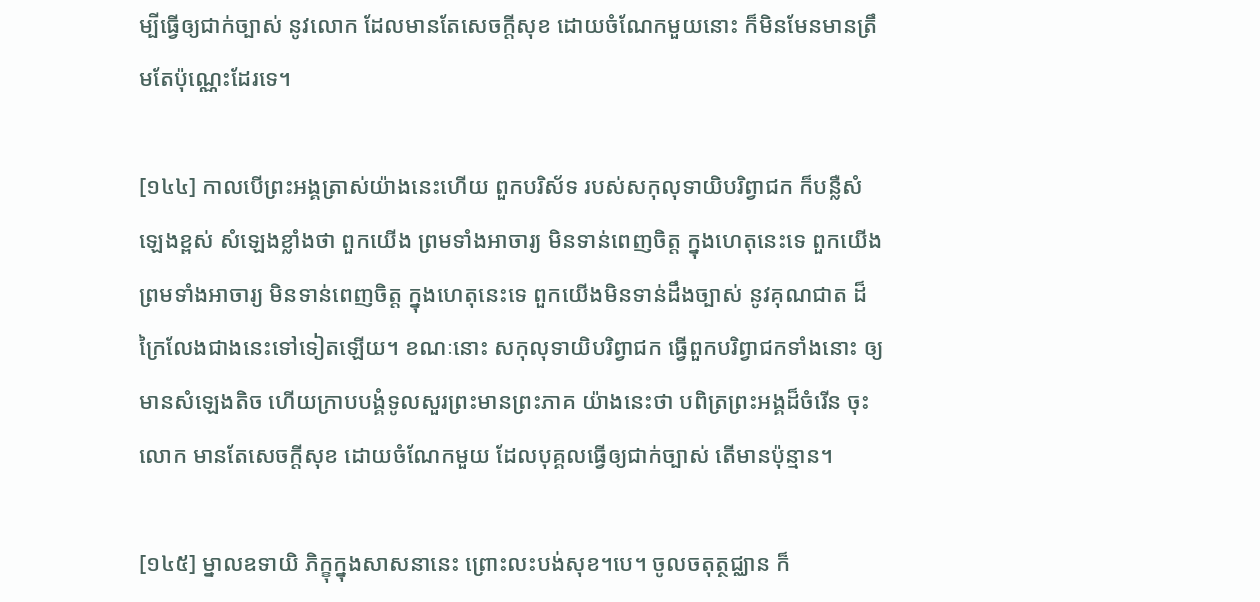ម្បីធ្វើឲ្យជាក់ច្បាស់ នូវលោក ដែលមានតែសេចក្តីសុខ ដោយចំណែកមួយនោះ ក៏មិនមែនមានត្រឹមតែប៉ុណ្ណេះដែរទេ។

[១៤៤] កាលបើព្រះអង្គត្រាស់យ៉ាងនេះហើយ ពួកបរិស័ទ របស់សកុលុទាយិបរិព្វាជក ក៏បន្លឺសំឡេងខ្ពស់ សំឡេងខ្លាំងថា ពួកយើង ព្រមទាំងអាចារ្យ មិនទាន់ពេញចិត្ត ក្នុងហេតុនេះទេ ពួកយើងព្រមទាំងអាចារ្យ មិនទាន់ពេញចិត្ត ក្នុងហេតុនេះទេ ពួកយើងមិនទាន់ដឹងច្បាស់ នូវគុណជាត ដ៏ក្រៃលែងជាងនេះទៅទៀតឡើយ។ ខណៈនោះ សកុលុទាយិបរិព្វាជក ធ្វើពួកបរិព្វាជកទាំងនោះ ឲ្យមានសំឡេងតិច ហើយក្រាបបង្គំទូលសួរព្រះមានព្រះភាគ យ៉ាងនេះថា បពិត្រព្រះអង្គដ៏ចំរើន ចុះលោក មានតែសេចក្តីសុខ ដោយចំណែកមួយ ដែលបុគ្គលធ្វើឲ្យជាក់ច្បាស់ តើមានប៉ុន្មាន។

[១៤៥] ម្នាលឧទាយិ ភិក្ខុក្នុងសាសនានេះ ព្រោះលះបង់សុខ។បេ។ ចូលចតុត្ថជ្ឈាន ក៏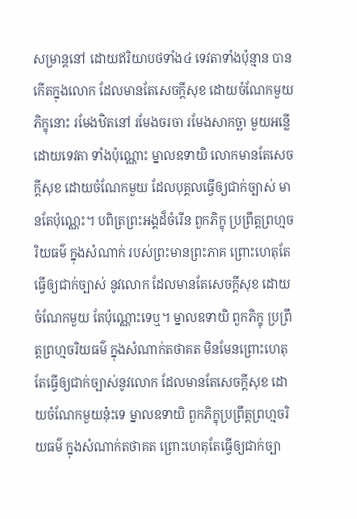សម្រាន្តនៅ ដោយឥរិយាបថទាំង៤ ទេវតាទាំងប៉ុន្មាន បានកើតក្នុងលោក ដែលមានតែសេចក្តីសុខ ដោយចំណែកមួយ ភិក្ខុនោះ រមែងឋិតនៅ រមែងចរចា រមែងសាកច្ឆា មួយអន្លើ ដោយទេវតា ទាំងប៉ុណ្ណោះ ម្នាលឧទាយិ លោកមានតែសេចក្តីសុខ ដោយចំណែកមួយ ដែលបុគ្គលធ្វើឲ្យជាក់ច្បាស់ មានតែប៉ុណ្ណេះ។ បពិត្រព្រះអង្គដ៏ចំរើន ពួកភិក្ខុ ប្រព្រឹត្តព្រហ្មចរិយធម៌ ក្នុងសំណាក់ របស់ព្រះមានព្រះភាគ ព្រោះហេតុតែធ្វើឲ្យជាក់ច្បាស់ នូវលោក ដែលមានតែសេចក្តីសុខ ដោយចំណែកមួយ តែប៉ុណ្ណោះទេឬ។ ម្នាលឧទាយិ ពួកភិក្ខុ ប្រព្រឹត្តព្រហ្មចរិយធម៌ ក្នុងសំណាក់តថាគត មិនមែនព្រោះហេតុតែធ្វើឲ្យជាក់ច្បាស់នូវលោក ដែលមានតែសេចក្តីសុខ ដោយចំណែកមួយនុ៎ះទេ ម្នាលឧទាយិ ពួកភិក្ខុប្រព្រឹត្តព្រហ្មចរិយធម៌ ក្នុងសំណាក់តថាគត ព្រោះហេតុតែធ្វើឲ្យជាក់ច្បា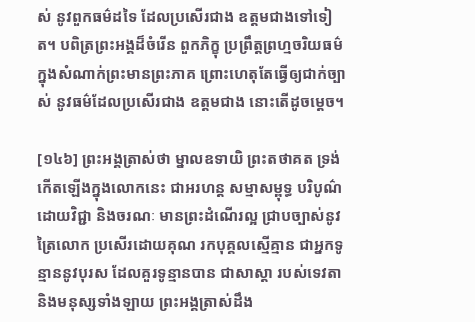ស់ នូវពួកធម៌ដទៃ ដែលប្រសើរជាង ឧត្តមជាងទៅទៀត។ បពិត្រព្រះអង្គដ៏ចំរើន ពួកភិក្ខុ ប្រព្រឹត្តព្រហ្មចរិយធម៌ ក្នុងសំណាក់ព្រះមានព្រះភាគ ព្រោះហេតុតែធ្វើឲ្យជាក់ច្បាស់ នូវធម៌ដែលប្រសើរជាង ឧត្តមជាង នោះតើដូចម្តេច។

[១៤៦] ព្រះអង្គត្រាស់ថា ម្នាលឧទាយិ ព្រះតថាគត ទ្រង់កើតឡើងក្នុងលោកនេះ ជាអរហន្ត សម្មាសម្ពុទ្ធ បរិបូណ៌ដោយវិជ្ជា និងចរណៈ មានព្រះដំណើរល្អ ជ្រាបច្បាស់នូវត្រៃលោក ប្រសើរដោយគុណ រកបុគ្គលស្មើគ្មាន ជាអ្នកទូន្មាននូវបុរស ដែលគួរទូន្មានបាន ជាសាស្តា របស់ទេវតា និងមនុស្សទាំងឡាយ ព្រះអង្គត្រាស់ដឹង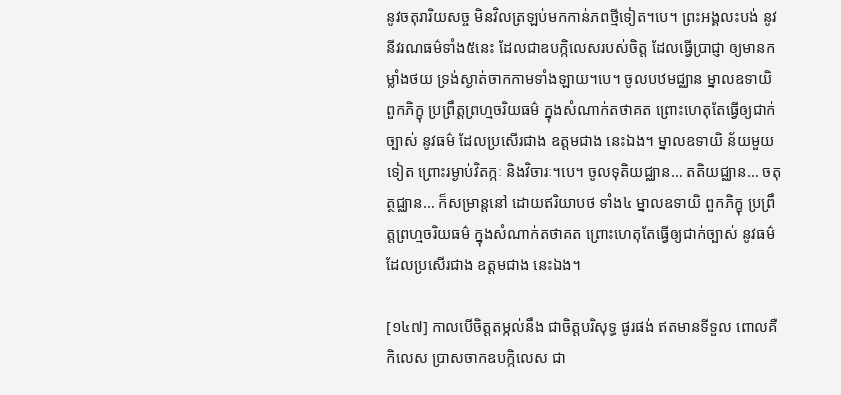នូវចតុរារិយសច្ច មិនវិលត្រឡប់មកកាន់ភពថ្មីទៀត។បេ។ ព្រះអង្គលះបង់ នូវនីវរណធម៌ទាំង៥នេះ ដែលជាឧបក្កិលេសរបស់ចិត្ត ដែលធ្វើប្រាជ្ញា ឲ្យមានកម្លាំងថយ ទ្រង់ស្ងាត់ចាកកាមទាំងឡាយ។បេ។ ចូលបឋមជ្ឈាន ម្នាលឧទាយិ ពួកភិក្ខុ ប្រព្រឹត្តព្រហ្មចរិយធម៌ ក្នុងសំណាក់តថាគត ព្រោះហេតុតែធ្វើឲ្យជាក់ច្បាស់ នូវធម៌ ដែលប្រសើរជាង ឧត្តមជាង នេះឯង។ ម្នាលឧទាយិ ន័យមួយទៀត ព្រោះរម្ងាប់វិតក្កៈ និងវិចារៈ។បេ។ ចូលទុតិយជ្ឈាន… តតិយជ្ឈាន… ចតុត្ថជ្ឈាន… ក៏សម្រាន្តនៅ ដោយឥរិយាបថ ទាំង៤ ម្នាលឧទាយិ ពួកភិក្ខុ ប្រព្រឹត្តព្រហ្មចរិយធម៌ ក្នុងសំណាក់តថាគត ព្រោះហេតុតែធ្វើឲ្យជាក់ច្បាស់ នូវធម៌ ដែលប្រសើរជាង ឧត្តមជាង នេះឯង។

[១៤៧] កាលបើចិត្តតម្កល់នឹង ជាចិត្តបរិសុទ្ធ ផូរផង់ ឥតមានទីទួល ពោលគឺកិលេស ប្រាសចាកឧបក្កិលេស ជា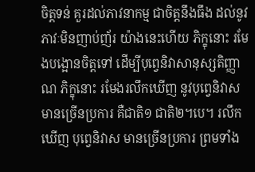ចិត្តទន់ គួរដល់ភាវនាកម្ម ជាចិត្តនឹងធឹង ដល់នូវភាវៈមិនញាប់ញ័រ យ៉ាងនេះហើយ ភិក្ខុនោះ រមែងបង្អោនចិត្តទៅ ដើម្បីបុព្វេនិវាសានុស្សតិញ្ញាណ ភិក្ខុនោះ រមែងរលឹកឃើញ នូវបុព្វេនិវាស មានច្រើនប្រការ គឺជាតិ១ ជាតិ២។បេ។ រលឹកឃើញ បុព្វេនិវាស មានច្រើនប្រការ ព្រមទាំង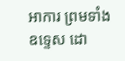អាការ ព្រមទាំងឧទ្ទេស ដោ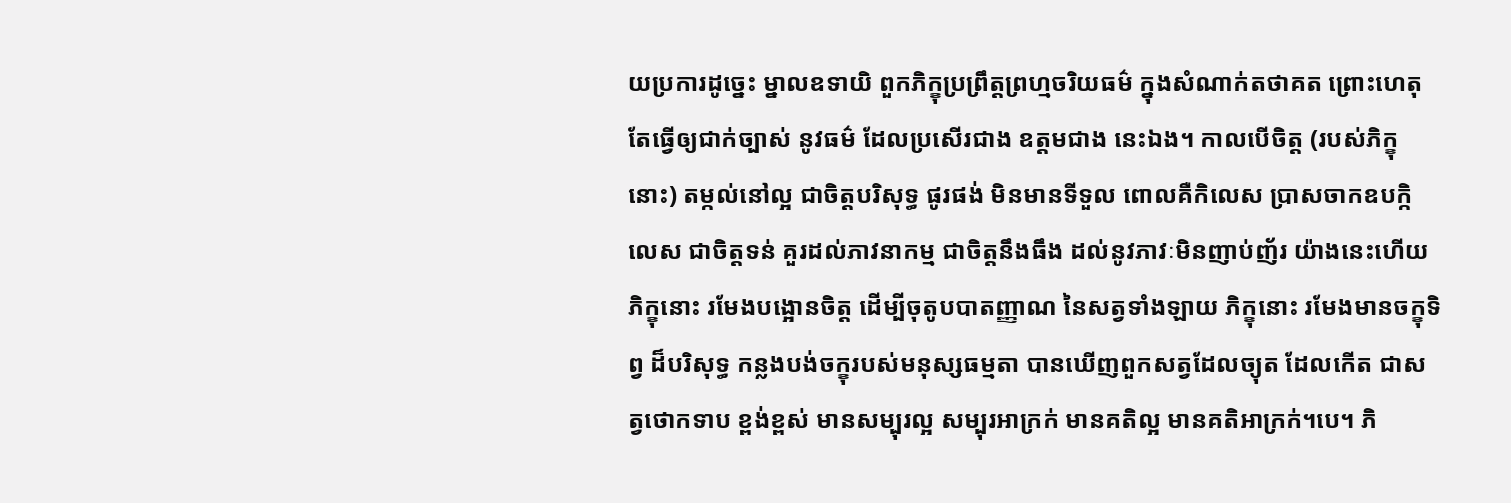យប្រការដូច្នេះ ម្នាលឧទាយិ ពួកភិក្ខុប្រព្រឹត្តព្រហ្មចរិយធម៌ ក្នុងសំណាក់តថាគត ព្រោះហេតុតែធ្វើឲ្យជាក់ច្បាស់ នូវធម៌ ដែលប្រសើរជាង ឧត្តមជាង នេះឯង។ កាលបើចិត្ត (របស់ភិក្ខុនោះ) តម្កល់នៅល្អ ជាចិត្តបរិសុទ្ធ ផូរផង់ មិនមានទីទួល ពោលគឺកិលេស ប្រាសចាកឧបក្កិលេស ជាចិត្តទន់ គួរដល់ភាវនាកម្ម ជាចិត្តនឹងធឹង ដល់នូវភាវៈមិនញាប់ញ័រ យ៉ាងនេះហើយ ភិក្ខុនោះ រមែងបង្អោនចិត្ត ដើម្បីចុតូបបាតញ្ញាណ នៃសត្វទាំងឡាយ ភិក្ខុនោះ រមែងមានចក្ខុទិព្វ ដ៏បរិសុទ្ធ កន្លងបង់ចក្ខុរបស់មនុស្សធម្មតា បានឃើញពួកសត្វដែលច្យុត ដែលកើត ជាសត្វថោកទាប ខ្ពង់ខ្ពស់ មានសម្បុរល្អ សម្បុរអាក្រក់ មានគតិល្អ មានគតិអាក្រក់។បេ។ ភិ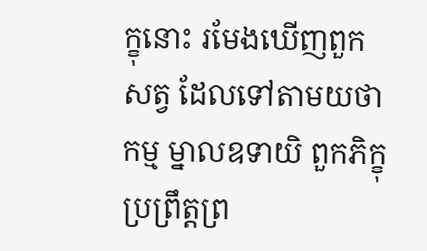ក្ខុនោះ រមែងឃើញពួកសត្វ ដែលទៅតាមយថាកម្ម ម្នាលឧទាយិ ពួកភិក្ខុ ប្រព្រឹត្តព្រ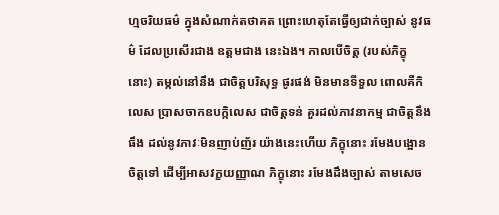ហ្មចរិយធម៌ ក្នុងសំណាក់តថាគត ព្រោះហេតុតែធ្វើឲ្យជាក់ច្បាស់ នូវធម៌ ដែលប្រសើរជាង ឧត្តមជាង នេះឯង។ កាលបើចិត្ត (របស់ភិក្ខុនោះ) តម្កល់នៅនឹង ជាចិត្តបរិសុទ្ធ ផូរផង់ មិនមានទីទួល ពោលគឺកិលេស ប្រាសចាកឧបក្កិលេស ជាចិត្តទន់ គួរដល់ភាវនាកម្ម ជាចិត្តនឹងធឹង ដល់នូវភាវៈមិនញាប់ញ័រ យ៉ាងនេះហើយ ភិក្ខុនោះ រមែងបង្អោនចិត្តទៅ ដើម្បីអាសវក្ខយញ្ញាណ ភិក្ខុនោះ រមែងដឹងច្បាស់ តាមសេច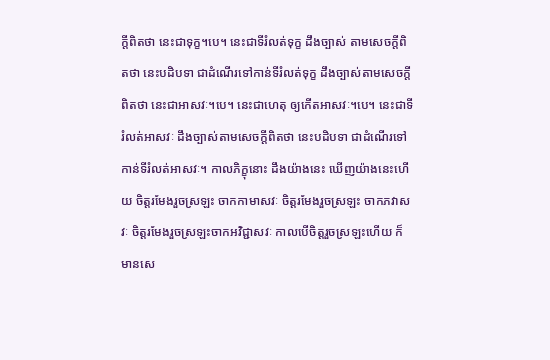ក្តីពិតថា នេះជាទុក្ខ។បេ។ នេះជាទីរំលត់ទុក្ខ ដឹងច្បាស់ តាមសេចក្តីពិតថា នេះបដិបទា ជាដំណើរទៅកាន់ទីរំលត់ទុក្ខ ដឹងច្បាស់តាមសេចក្តីពិតថា នេះជាអាសវៈ។បេ។ នេះជាហេតុ ឲ្យកើតអាសវៈ។បេ។ នេះជាទីរំលត់អាសវៈ ដឹងច្បាស់តាមសេចក្តីពិតថា នេះបដិបទា ជាដំណើរទៅកាន់ទីរំលត់អាសវៈ។ កាលភិក្ខុនោះ ដឹងយ៉ាងនេះ ឃើញយ៉ាងនេះហើយ ចិត្តរមែងរួចស្រឡះ ចាកកាមាសវៈ ចិត្តរមែងរួចស្រឡះ ចាកភវាសវៈ ចិត្តរមែងរួចស្រឡះចាកអវិជ្ជាសវៈ កាលបើចិត្តរួចស្រឡះហើយ ក៏មានសេ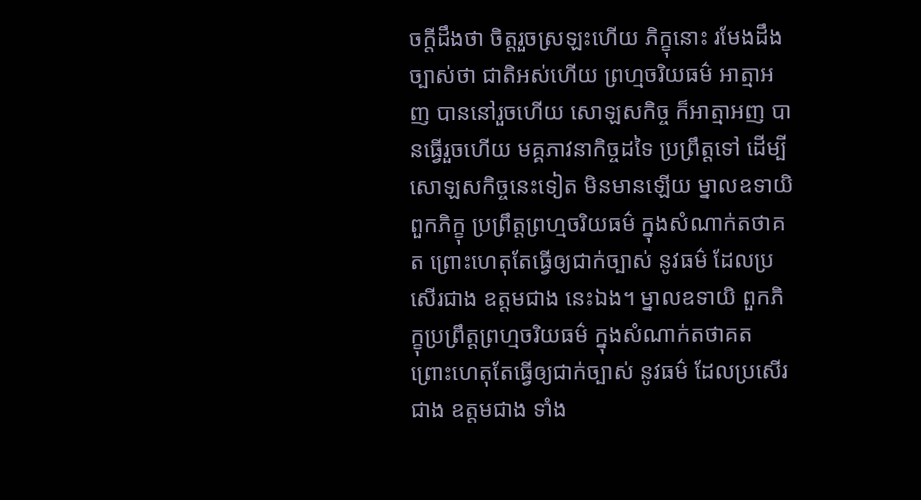ចក្តីដឹងថា ចិត្តរួចស្រឡះហើយ ភិក្ខុនោះ រមែងដឹងច្បាស់ថា ជាតិអស់ហើយ ព្រហ្មចរិយធម៌ អាត្មាអញ បាននៅរួចហើយ សោឡសកិច្ច ក៏អាត្មាអញ បានធ្វើរួចហើយ មគ្គភាវនាកិច្ចដទៃ ប្រព្រឹត្តទៅ ដើម្បីសោឡសកិច្ចនេះទៀត មិនមានឡើយ ម្នាលឧទាយិ ពួកភិក្ខុ ប្រព្រឹត្តព្រហ្មចរិយធម៌ ក្នុងសំណាក់តថាគត ព្រោះហេតុតែធ្វើឲ្យជាក់ច្បាស់ នូវធម៌ ដែលប្រសើរជាង ឧត្តមជាង នេះឯង។ ម្នាលឧទាយិ ពួកភិក្ខុប្រព្រឹត្តព្រហ្មចរិយធម៌ ក្នុងសំណាក់តថាគត ព្រោះហេតុតែធ្វើឲ្យជាក់ច្បាស់ នូវធម៌ ដែលប្រសើរជាង ឧត្តមជាង ទាំង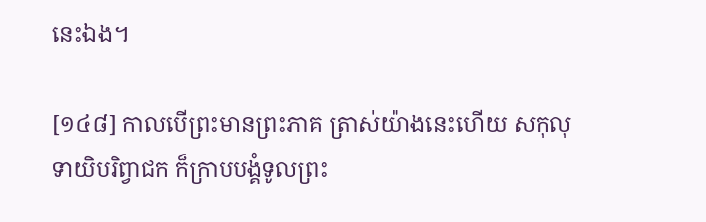នេះឯង។

[១៤៨] កាលបើព្រះមានព្រះភាគ ត្រាស់យ៉ាងនេះហើយ សកុលុទាយិបរិព្វាជក ក៏ក្រាបបង្គំទូលព្រះ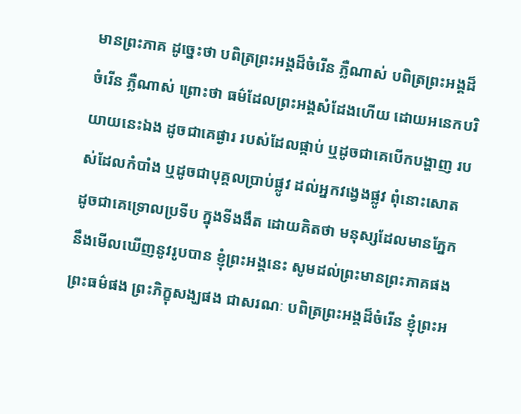មានព្រះភាគ ដូច្នេះថា បពិត្រព្រះអង្គដ៏ចំរើន ភ្លឺណាស់ បពិត្រព្រះអង្គដ៏ចំរើន ភ្លឺណាស់ ព្រោះថា ធម៌ដែលព្រះអង្គសំដែងហើយ ដោយអនេកបរិយាយនេះឯង ដូចជាគេផ្ងារ របស់ដែលផ្កាប់ ឬដូចជាគេបើកបង្ហាញ របស់ដែលកំបាំង ឬដូចជាបុគ្គលប្រាប់ផ្លូវ ដល់អ្នកវង្វេងផ្លូវ ពុំនោះសោត ដូចជាគេទ្រោលប្រទីប ក្នុងទីងងឹត ដោយគិតថា មនុស្សដែលមានភ្នែក នឹងមើលឃើញនូវរូបបាន ខ្ញុំព្រះអង្គនេះ សូមដល់ព្រះមានព្រះភាគផង ព្រះធម៌ផង ព្រះភិក្ខុសង្ឃផង ជាសរណៈ បពិត្រព្រះអង្គដ៏ចំរើន ខ្ញុំព្រះអ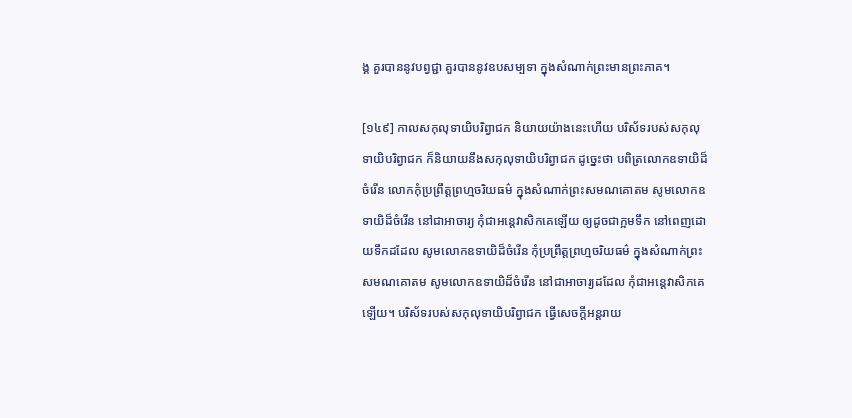ង្គ គួរបាននូវបព្វជ្ជា គួរបាននូវឧបសម្បទា ក្នុងសំណាក់ព្រះមានព្រះភាគ។

[១៤៩] កាលសកុលុទាយិបរិព្វាជក និយាយយ៉ាងនេះហើយ បរិស័ទរបស់សកុលុទាយិបរិព្វាជក ក៏និយាយនឹងសកុលុទាយិបរិព្វាជក ដូច្នេះថា បពិត្រលោកឧទាយិដ៏ចំរើន លោកកុំប្រព្រឹត្តព្រហ្មចរិយធម៌ ក្នុងសំណាក់ព្រះសមណគោតម សូមលោកឧទាយិដ៏ចំរើន នៅជាអាចារ្យ កុំជាអន្តេវាសិកគេឡើយ ឲ្យដូចជាក្អមទឹក នៅពេញដោយទឹកដដែល សូមលោកឧទាយិដ៏ចំរើន កុំប្រព្រឹត្តព្រហ្មចរិយធម៌ ក្នុងសំណាក់ព្រះសមណគោតម សូមលោកឧទាយិដ៏ចំរើន នៅជាអាចារ្យដដែល កុំជាអន្តេវាសិកគេឡើយ។ បរិស័ទរបស់សកុលុទាយិបរិព្វាជក ធ្វើសេចក្តីអន្តរាយ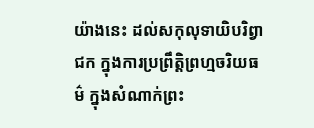យ៉ាងនេះ ដល់សកុលុទាយិបរិព្វាជក ក្នុងការប្រព្រឹត្តិព្រហ្មចរិយធម៌ ក្នុងសំណាក់ព្រះ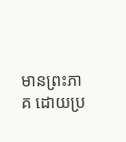មានព្រះភាគ ដោយប្រ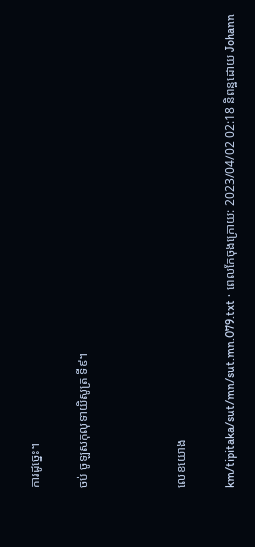ការដូច្នេះ។

ចប់ ចូឡសកុលុទាយិសូត្រ ទី៩។



លេខយោង

km/tipitaka/sut/mn/sut.mn.079.txt · ពេលកែចុងក្រោយ: 2023/04/02 02:18 និពន្ឋដោយ Johann